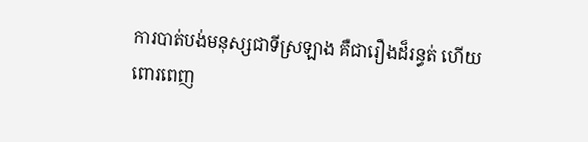ការបាត់បង់មនុស្សជាទីស្រឡាង គឺជារឿងដ៏រន្ធត់ ហើយពោរពេញ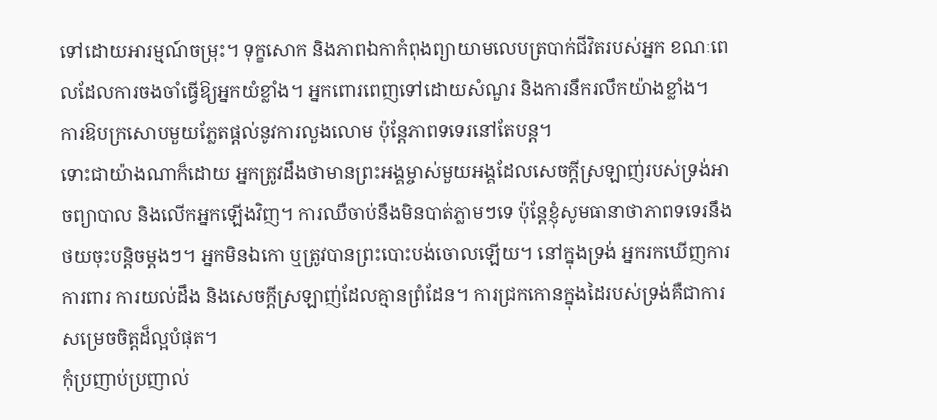ទៅដោយអារម្មណ៍ចម្រុះ។ ទុក្ខសោក និងភាពឯកាកំពុងព្យាយាមលេបត្របាក់ជីវិតរបស់អ្នក ខណៈពេលដែលការចងចាំធ្វើឱ្យអ្នកយំខ្លាំង។ អ្នកពោរពេញទៅដោយសំណួរ និងការនឹករលឹកយ៉ាងខ្លាំង។ ការឱបក្រសោបមួយភ្លែតផ្តល់នូវការលួងលោម ប៉ុន្តែភាពទទេរនៅតែបន្ត។
ទោះជាយ៉ាងណាក៏ដោយ អ្នកត្រូវដឹងថាមានព្រះអង្គម្ចាស់មួយអង្គដែលសេចក្តីស្រឡាញ់របស់ទ្រង់អាចព្យាបាល និងលើកអ្នកឡើងវិញ។ ការឈឺចាប់នឹងមិនបាត់ភ្លាមៗទេ ប៉ុន្តែខ្ញុំសូមធានាថាភាពទទេរនឹងថយចុះបន្តិចម្តងៗ។ អ្នកមិនឯកោ ឬត្រូវបានព្រះបោះបង់ចោលឡើយ។ នៅក្នុងទ្រង់ អ្នករកឃើញការការពារ ការយល់ដឹង និងសេចក្តីស្រឡាញ់ដែលគ្មានព្រំដែន។ ការជ្រកកោនក្នុងដៃរបស់ទ្រង់គឺជាការសម្រេចចិត្តដ៏ល្អបំផុត។
កុំប្រញាប់ប្រញាល់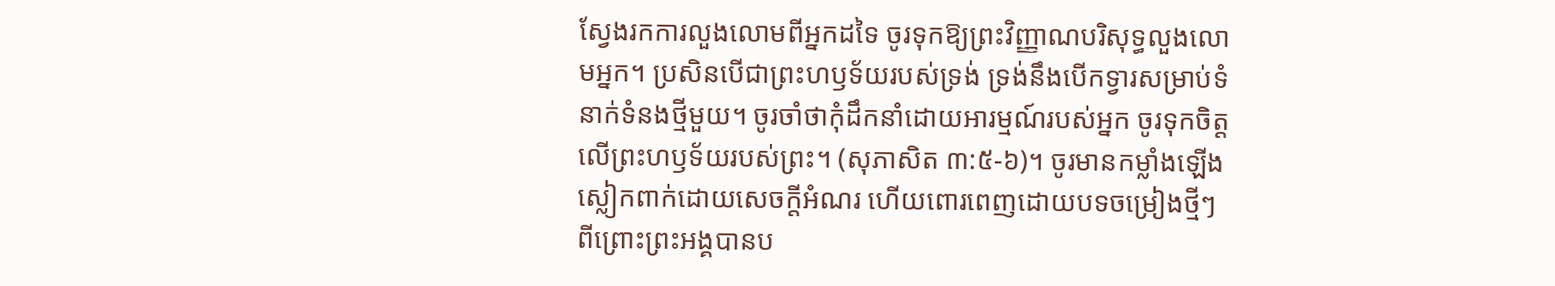ស្វែងរកការលួងលោមពីអ្នកដទៃ ចូរទុកឱ្យព្រះវិញ្ញាណបរិសុទ្ធលួងលោមអ្នក។ ប្រសិនបើជាព្រះហឫទ័យរបស់ទ្រង់ ទ្រង់នឹងបើកទ្វារសម្រាប់ទំនាក់ទំនងថ្មីមួយ។ ចូរចាំថាកុំដឹកនាំដោយអារម្មណ៍របស់អ្នក ចូរទុកចិត្តលើព្រះហឫទ័យរបស់ព្រះ។ (សុភាសិត ៣:៥-៦)។ ចូរមានកម្លាំងឡើង ស្លៀកពាក់ដោយសេចក្តីអំណរ ហើយពោរពេញដោយបទចម្រៀងថ្មីៗ ពីព្រោះព្រះអង្គបានប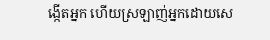ង្កើតអ្នក ហើយស្រឡាញ់អ្នកដោយសេ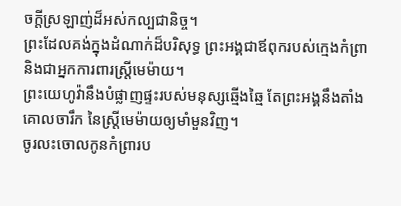ចក្តីស្រឡាញ់ដ៏អស់កល្បជានិច្ច។
ព្រះដែលគង់ក្នុងដំណាក់ដ៏បរិសុទ្ធ ព្រះអង្គជាឪពុករបស់ក្មេងកំព្រា និងជាអ្នកការពារស្ត្រីមេម៉ាយ។
ព្រះយេហូវ៉ានឹងបំផ្លាញផ្ទះរបស់មនុស្សឆ្មើងឆ្មៃ តែព្រះអង្គនឹងតាំងគោលចារឹក នៃស្ត្រីមេម៉ាយឲ្យមាំមួនវិញ។
ចូរលះចោលកូនកំព្រារប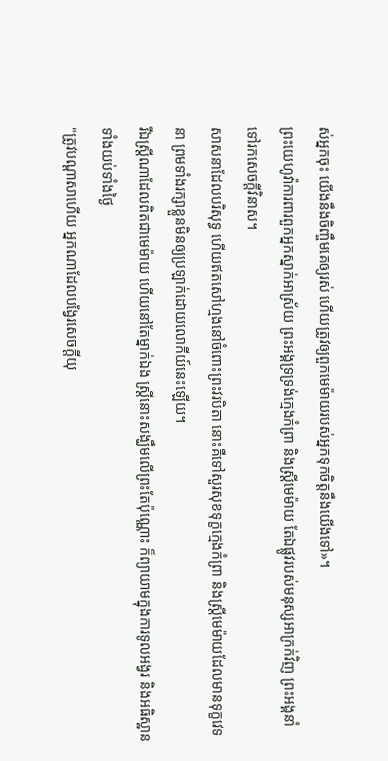ស់អ្នកចុះ យើងនឹងចិញ្ចឹមគេឲ្យរស់ ហើយត្រូវឲ្យពួកមេម៉ាយរបស់អ្នកទុកចិត្តនឹងយើងទៅ»។
ព្រះយេហូវ៉ាការពារពួកអ្នកស្នាក់អាស្រ័យ ព្រះអង្គទ្រទ្រង់ក្មេងកំព្រា និងស្ត្រីមេម៉ាយ តែឯផ្លូវរបស់មនុស្សអាក្រក់វិញ ព្រះអង្គនាំទៅរកសេចក្ដីវិនាស។
សាសនាដែលបរិសុទ្ធ ហើយឥតសៅហ្មងនៅចំពោះព្រះវរបិតា នោះគឺទៅសួរសុខទុក្ខក្មេងកំព្រា និងស្ត្រីមេម៉ាយដែលមានទុក្ខវេទនា ព្រមទាំងរក្សាខ្លួនមិនឲ្យប្រឡាក់ដោយលោកីយ៍នេះឡើយ។
រីឯស្ត្រីណាដែលពិតជាមេម៉ាយ ហើយនៅតែម្នាក់ឯង ស្ត្រីនោះសង្ឃឹមលើព្រះតែប៉ុណ្ណោះ ក៏ព្យាយាមក្នុងការទូលអង្វរ និងអធិស្ឋានទាំងយប់ទាំងថ្ងៃ
"ត្រូវបណ្ដាសាហើយ អ្នកណាដែលបង្វែរសេចក្ដីយុ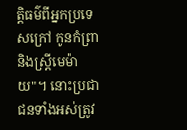ត្តិធម៌ពីអ្នកប្រទេសក្រៅ កូនកំព្រា និងស្រ្ដីមេម៉ាយ"។ នោះប្រជាជនទាំងអស់ត្រូវ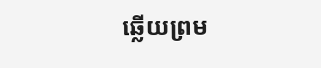ឆ្លើយព្រម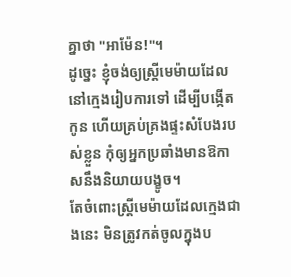គ្នាថា "អាម៉ែន!"។
ដូច្នេះ ខ្ញុំចង់ឲ្យស្ត្រីមេម៉ាយដែលនៅក្មេងរៀបការទៅ ដើម្បីបង្កើតកូន ហើយគ្រប់គ្រងផ្ទះសំបែងរបស់ខ្លួន កុំឲ្យអ្នកប្រឆាំងមានឱកាសនឹងនិយាយបង្ខូច។
តែចំពោះស្ត្រីមេម៉ាយដែលក្មេងជាងនេះ មិនត្រូវកត់ចូលក្នុងប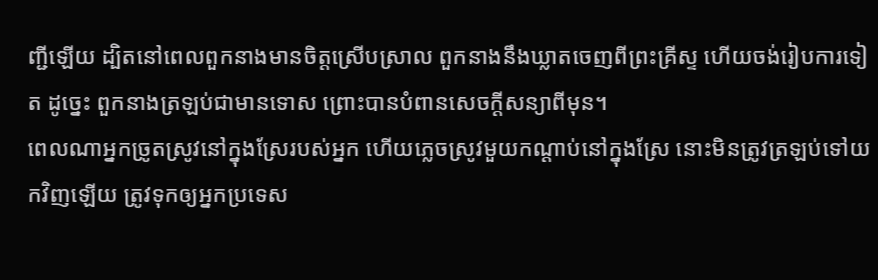ញ្ជីឡើយ ដ្បិតនៅពេលពួកនាងមានចិត្តស្រើបស្រាល ពួកនាងនឹងឃ្លាតចេញពីព្រះគ្រីស្ទ ហើយចង់រៀបការទៀត ដូច្នេះ ពួកនាងត្រឡប់ជាមានទោស ព្រោះបានបំពានសេចក្ដីសន្យាពីមុន។
ពេលណាអ្នកច្រូតស្រូវនៅក្នុងស្រែរបស់អ្នក ហើយភ្លេចស្រូវមួយកណ្ដាប់នៅក្នុងស្រែ នោះមិនត្រូវត្រឡប់ទៅយកវិញឡើយ ត្រូវទុកឲ្យអ្នកប្រទេស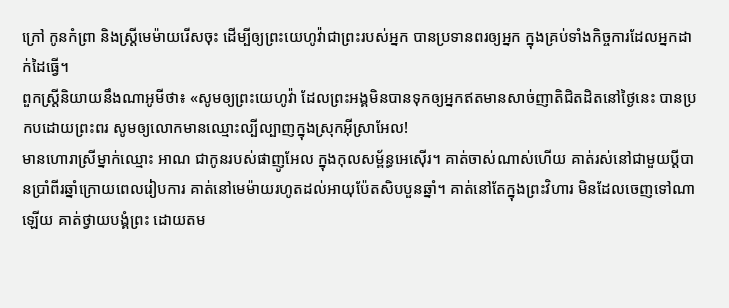ក្រៅ កូនកំព្រា និងស្រ្ដីមេម៉ាយរើសចុះ ដើម្បីឲ្យព្រះយេហូវ៉ាជាព្រះរបស់អ្នក បានប្រទានពរឲ្យអ្នក ក្នុងគ្រប់ទាំងកិច្ចការដែលអ្នកដាក់ដៃធ្វើ។
ពួកស្រ្តីនិយាយនឹងណាអូមីថា៖ «សូមឲ្យព្រះយេហូវ៉ា ដែលព្រះអង្គមិនបានទុកឲ្យអ្នកឥតមានសាច់ញាតិជិតដិតនៅថ្ងៃនេះ បានប្រកបដោយព្រះពរ សូមឲ្យលោកមានឈ្មោះល្បីល្បាញក្នុងស្រុកអ៊ីស្រាអែល!
មានហោរាស្រីម្នាក់ឈ្មោះ អាណ ជាកូនរបស់ផាញូអែល ក្នុងកុលសម្ព័ន្ធអេស៊ើរ។ គាត់ចាស់ណាស់ហើយ គាត់រស់នៅជាមួយប្តីបានប្រាំពីរឆ្នាំក្រោយពេលរៀបការ គាត់នៅមេម៉ាយរហូតដល់អាយុប៉ែតសិបបួនឆ្នាំ។ គាត់នៅតែក្នុងព្រះវិហារ មិនដែលចេញទៅណាឡើយ គាត់ថ្វាយបង្គំព្រះ ដោយតម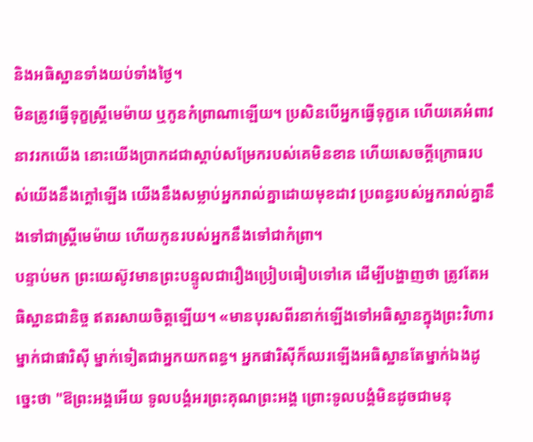និងអធិស្ឋានទាំងយប់ទាំងថ្ងៃ។
មិនត្រូវធ្វើទុក្ខស្ត្រីមេម៉ាយ ឬកូនកំព្រាណាឡើយ។ ប្រសិនបើអ្នកធ្វើទុក្ខគេ ហើយគេអំពាវនាវរកយើង នោះយើងប្រាកដជាស្ដាប់សម្រែករបស់គេមិនខាន ហើយសេចក្ដីក្រោធរបស់យើងនឹងក្តៅឡើង យើងនឹងសម្លាប់អ្នករាល់គ្នាដោយមុខដាវ ប្រពន្ធរបស់អ្នករាល់គ្នានឹងទៅជាស្រ្ដីមេម៉ាយ ហើយកូនរបស់អ្នកនឹងទៅជាកំព្រា។
បន្ទាប់មក ព្រះយេស៊ូវមានព្រះបន្ទូលជារឿងប្រៀបធៀបទៅគេ ដើម្បីបង្ហាញថា ត្រូវតែអធិស្ឋានជានិច្ច ឥតរសាយចិត្តឡើយ។ «មានបុរសពីរនាក់ឡើងទៅអធិស្ឋានក្នុងព្រះវិហារ ម្នាក់ជាផារិស៊ី ម្នាក់ទៀតជាអ្នកយកពន្ធ។ អ្នកផារិស៊ីក៏ឈរឡើងអធិស្ឋានតែម្នាក់ឯងដូច្នេះថា "ឱព្រះអង្គអើយ ទូលបង្គំអរព្រះគុណព្រះអង្គ ព្រោះទូលបង្គំមិនដូចជាមនុ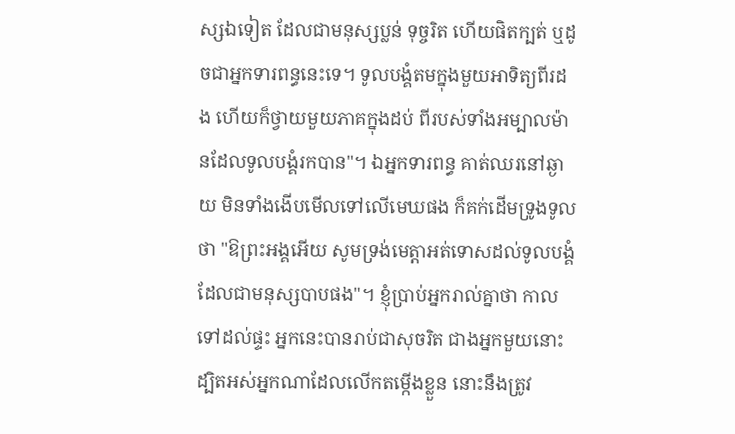ស្សឯទៀត ដែលជាមនុស្សប្លន់ ទុច្ចរិត ហើយផិតក្បត់ ឬដូចជាអ្នកទារពន្ធនេះទេ។ ទូលបង្គំតមក្នុងមួយអាទិត្យពីរដង ហើយក៏ថ្វាយមួយភាគក្នុងដប់ ពីរបស់ទាំងអម្បាលម៉ានដែលទូលបង្គំរកបាន"។ ឯអ្នកទារពន្ធ គាត់ឈរនៅឆ្ងាយ មិនទាំងងើបមើលទៅលើមេឃផង ក៏គក់ដើមទ្រូងទូលថា "ឱព្រះអង្គអើយ សូមទ្រង់មេត្តាអត់ទោសដល់ទូលបង្គំ ដែលជាមនុស្សបាបផង"។ ខ្ញុំប្រាប់អ្នករាល់គ្នាថា កាលទៅដល់ផ្ទះ អ្នកនេះបានរាប់ជាសុចរិត ជាងអ្នកមួយនោះ ដ្បិតអស់អ្នកណាដែលលើកតម្កើងខ្លួន នោះនឹងត្រូវ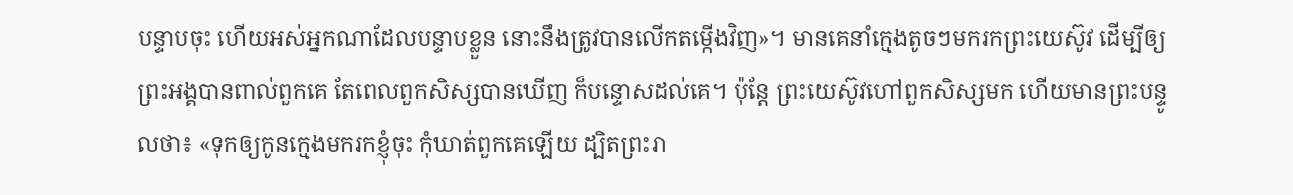បន្ទាបចុះ ហើយអស់អ្នកណាដែលបន្ទាបខ្លួន នោះនឹងត្រូវបានលើកតម្កើងវិញ»។ មានគេនាំក្មេងតូចៗមករកព្រះយេស៊ូវ ដើម្បីឲ្យព្រះអង្គបានពាល់ពួកគេ តែពេលពួកសិស្សបានឃើញ ក៏បន្ទោសដល់គេ។ ប៉ុន្តែ ព្រះយេស៊ូវហៅពួកសិស្សមក ហើយមានព្រះបន្ទូលថា៖ «ទុកឲ្យកូនក្មេងមករកខ្ញុំចុះ កុំឃាត់ពួកគេឡើយ ដ្បិតព្រះរា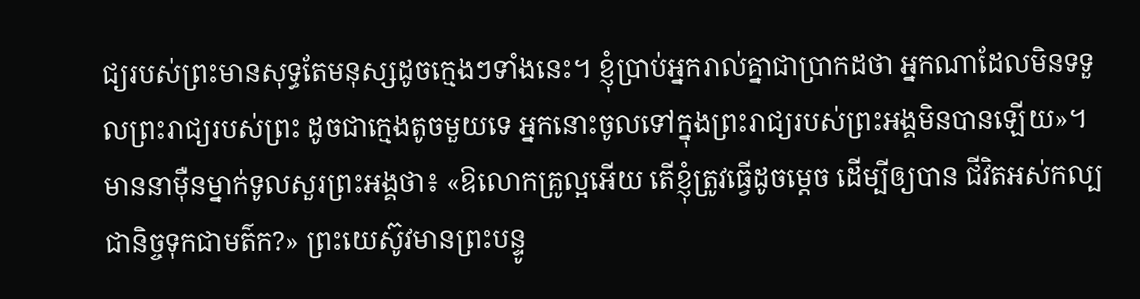ជ្យរបស់ព្រះមានសុទ្ធតែមនុស្សដូចក្មេងៗទាំងនេះ។ ខ្ញុំប្រាប់អ្នករាល់គ្នាជាប្រាកដថា អ្នកណាដែលមិនទទួលព្រះរាជ្យរបស់ព្រះ ដូចជាក្មេងតូចមួយទេ អ្នកនោះចូលទៅក្នុងព្រះរាជ្យរបស់ព្រះអង្គមិនបានឡើយ»។ មាននាម៉ឺនម្នាក់ទូលសួរព្រះអង្គថា៖ «ឱលោកគ្រូល្អអើយ តើខ្ញុំត្រូវធ្វើដូចម្តេច ដើម្បីឲ្យបាន ជីវិតអស់កល្បជានិច្ចទុកជាមត៌ក?» ព្រះយេស៊ូវមានព្រះបន្ទូ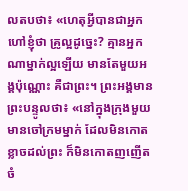លតបថា៖ «ហេតុអ្វីបានជាអ្នកហៅខ្ញុំថា គ្រូល្អដូច្នេះ? គ្មានអ្នកណាម្នាក់ល្អឡើយ មានតែមួយអង្គប៉ុណ្ណោះ គឺជាព្រះ។ ព្រះអង្គមានព្រះបន្ទូលថា៖ «នៅក្នុងក្រុងមួយ មានចៅក្រមម្នាក់ ដែលមិនកោតខ្លាចដល់ព្រះ ក៏មិនកោតញញើតចំ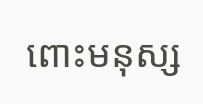ពោះមនុស្ស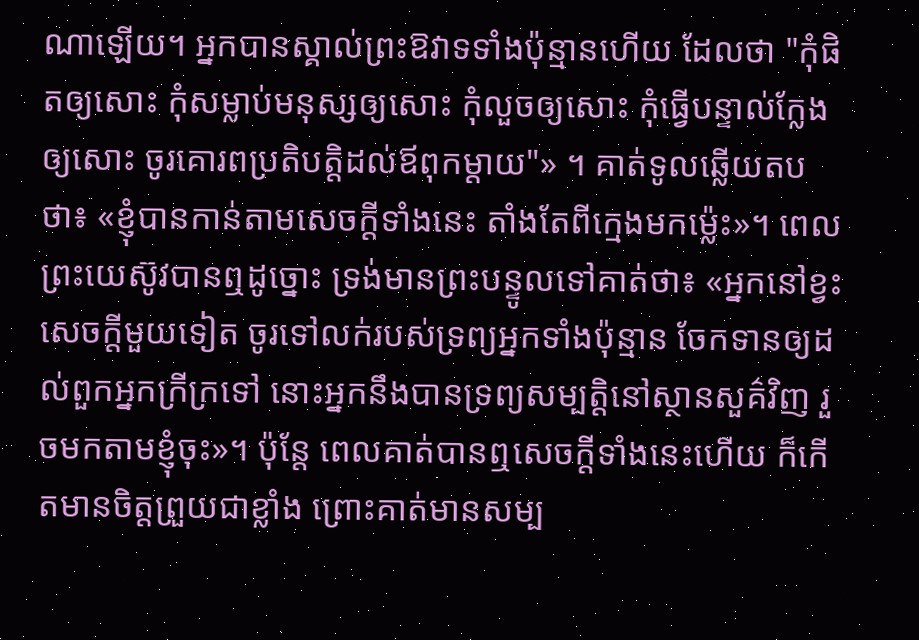ណាឡើយ។ អ្នកបានស្គាល់ព្រះឱវាទទាំងប៉ុន្មានហើយ ដែលថា "កុំផិតឲ្យសោះ កុំសម្លាប់មនុស្សឲ្យសោះ កុំលួចឲ្យសោះ កុំធ្វើបន្ទាល់ក្លែងឲ្យសោះ ចូរគោរពប្រតិបត្តិដល់ឪពុកម្តាយ"» ។ គាត់ទូលឆ្លើយតបថា៖ «ខ្ញុំបានកាន់តាមសេចក្តីទាំងនេះ តាំងតែពីក្មេងមកម៉្លេះ»។ ពេលព្រះយេស៊ូវបានឮដូច្នោះ ទ្រង់មានព្រះបន្ទូលទៅគាត់ថា៖ «អ្នកនៅខ្វះសេចក្តីមួយទៀត ចូរទៅលក់របស់ទ្រព្យអ្នកទាំងប៉ុន្មាន ចែកទានឲ្យដល់ពួកអ្នកក្រីក្រទៅ នោះអ្នកនឹងបានទ្រព្យសម្បត្តិនៅស្ថានសួគ៌វិញ រួចមកតាមខ្ញុំចុះ»។ ប៉ុន្តែ ពេលគាត់បានឮសេចក្តីទាំងនេះហើយ ក៏កើតមានចិត្តព្រួយជាខ្លាំង ព្រោះគាត់មានសម្ប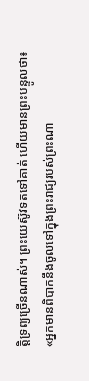ត្តិទ្រព្យច្រើនណាស់។ ព្រះយេស៊ូវទតទៅគាត់ ហើយមានព្រះបន្ទូលថា៖ «អ្នកមានពិបាកនឹងចូលទៅក្នុងព្រះរាជ្យរបស់ព្រះណា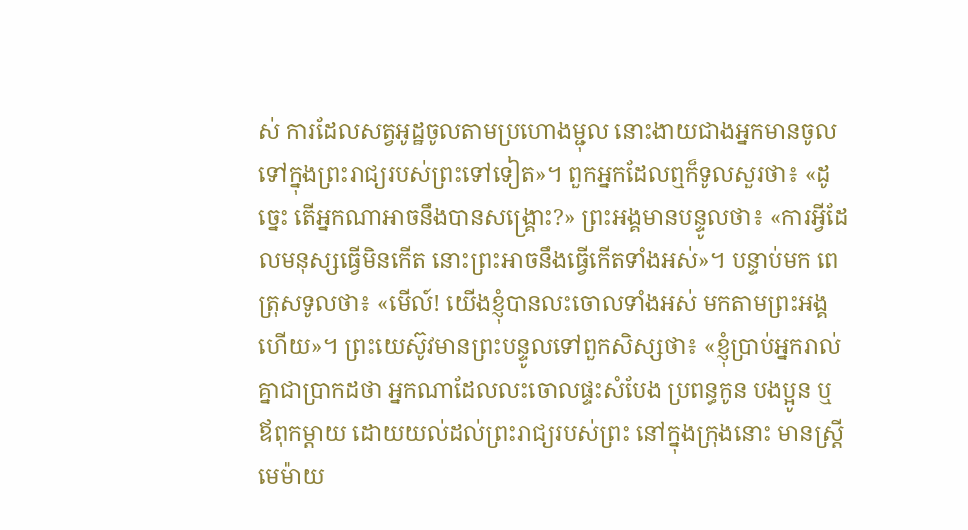ស់ ការដែលសត្វអូដ្ឋចូលតាមប្រហោងម្ជុល នោះងាយជាងអ្នកមានចូលទៅក្នុងព្រះរាជ្យរបស់ព្រះទៅទៀត»។ ពួកអ្នកដែលឮក៏ទូលសួរថា៖ «ដូច្នេះ តើអ្នកណាអាចនឹងបានសង្គ្រោះ?» ព្រះអង្គមានបន្ទូលថា៖ «ការអ្វីដែលមនុស្សធ្វើមិនកើត នោះព្រះអាចនឹងធ្វើកើតទាំងអស់»។ បន្ទាប់មក ពេត្រុសទូលថា៖ «មើល៍! យើងខ្ញុំបានលះចោលទាំងអស់ មកតាមព្រះអង្គហើយ»។ ព្រះយេស៊ូវមានព្រះបន្ទូលទៅពួកសិស្សថា៖ «ខ្ញុំប្រាប់អ្នករាល់គ្នាជាប្រាកដថា អ្នកណាដែលលះចោលផ្ទះសំបែង ប្រពន្ធកូន បងប្អូន ឬឪពុកម្តាយ ដោយយល់ដល់ព្រះរាជ្យរបស់ព្រះ នៅក្នុងក្រុងនោះ មានស្ត្រីមេម៉ាយ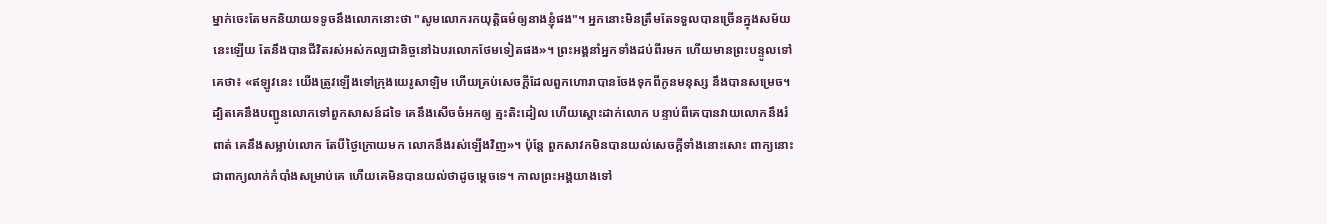ម្នាក់ចេះតែមកនិយាយទទូចនឹងលោកនោះថា "សូមលោករកយុត្តិធម៌ឲ្យនាងខ្ញុំផង"។ អ្នកនោះមិនត្រឹមតែទទួលបានច្រើនក្នុងសម័យនេះឡើយ តែនឹងបានជីវិតរស់អស់កល្បជានិច្ចនៅឯបរលោកថែមទៀតផង»។ ព្រះអង្គនាំអ្នកទាំងដប់ពីរមក ហើយមានព្រះបន្ទូលទៅគេថា៖ «ឥឡូវនេះ យើងត្រូវឡើងទៅក្រុងយេរូសាឡិម ហើយគ្រប់សេចក្តីដែលពួកហោរាបានចែងទុកពីកូនមនុស្ស នឹងបានសម្រេច។ ដ្បិតគេនឹងបញ្ជូនលោកទៅពួកសាសន៍ដទៃ គេនឹងសើចចំអកឲ្យ ត្មះតិះដៀល ហើយស្តោះដាក់លោក បន្ទាប់ពីគេបានវាយលោកនឹងរំពាត់ គេនឹងសម្លាប់លោក តែបីថ្ងៃក្រោយមក លោកនឹងរស់ឡើងវិញ»។ ប៉ុន្តែ ពួកសាវកមិនបានយល់សេចក្តីទាំងនោះសោះ ពាក្យនោះជាពាក្យលាក់កំបាំងសម្រាប់គេ ហើយគេមិនបានយល់ថាដូចម្តេចទេ។ កាលព្រះអង្គយាងទៅ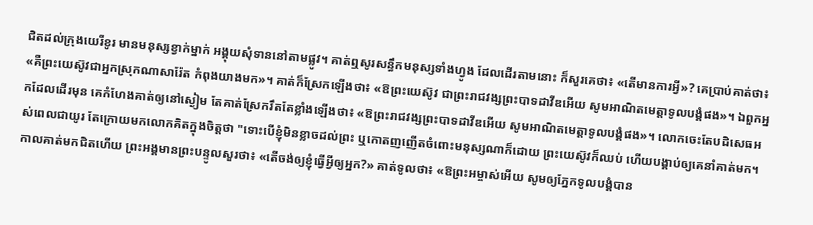ជិតដល់ក្រុងយេរីខូរ មានមនុស្សខ្វាក់ម្នាក់ អង្គុយសុំទាននៅតាមផ្លូវ។ គាត់ឮសូរសន្ធឹកមនុស្សទាំងហ្វូង ដែលដើរតាមនោះ ក៏សួរគេថា៖ «តើមានការអ្វី»? គេប្រាប់គាត់ថា៖ «គឺព្រះយេស៊ូវជាអ្នកស្រុកណាសារ៉ែត កំពុងយាងមក»។ គាត់ក៏ស្រែកឡើងថា៖ «ឱព្រះយេស៊ូវ ជាព្រះរាជវង្សព្រះបាទដាវីឌអើយ សូមអាណិតមេត្តាទូលបង្គំផង»។ ឯពួកអ្នកដែលដើរមុន គេកំហែងគាត់ឲ្យនៅស្ងៀម តែគាត់ស្រែករឹតតែខ្លាំងឡើងថា៖ «ឱព្រះរាជវង្សព្រះបាទដាវីឌអើយ សូមអាណិតមេត្តាទូលបង្គំផង»។ លោកចេះតែបដិសេធអស់ពេលជាយូរ តែក្រោយមកលោកគិតក្នុងចិត្តថា "ទោះបើខ្ញុំមិនខ្លាចដល់ព្រះ ឬកោតញញើតចំពោះមនុស្សណាក៏ដោយ ព្រះយេស៊ូវក៏ឈប់ ហើយបង្គាប់ឲ្យគេនាំគាត់មក។ កាលគាត់មកជិតហើយ ព្រះអង្គមានព្រះបន្ទូលសួរថា៖ «តើចង់ឲ្យខ្ញុំធ្វើអ្វីឲ្យអ្នក?» គាត់ទូលថា៖ «ឱព្រះអម្ចាស់អើយ សូមឲ្យភ្នែកទូលបង្គំបាន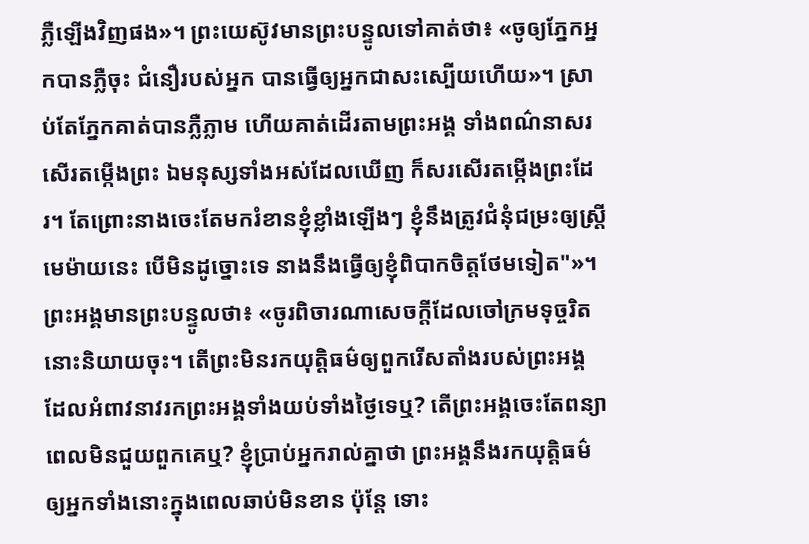ភ្លឺឡើងវិញផង»។ ព្រះយេស៊ូវមានព្រះបន្ទូលទៅគាត់ថា៖ «ចូឲ្យភ្នែកអ្នកបានភ្លឺចុះ ជំនឿរបស់អ្នក បានធ្វើឲ្យអ្នកជាសះស្បើយហើយ»។ ស្រាប់តែភ្នែកគាត់បានភ្លឺភ្លាម ហើយគាត់ដើរតាមព្រះអង្គ ទាំងពណ៌នាសរសើរតម្កើងព្រះ ឯមនុស្សទាំងអស់ដែលឃើញ ក៏សរសើរតម្កើងព្រះដែរ។ តែព្រោះនាងចេះតែមករំខានខ្ញុំខ្លាំងឡើងៗ ខ្ញុំនឹងត្រូវជំនុំជម្រះឲ្យស្ត្រីមេម៉ាយនេះ បើមិនដូច្នោះទេ នាងនឹងធ្វើឲ្យខ្ញុំពិបាកចិត្តថែមទៀត"»។ ព្រះអង្គមានព្រះបន្ទូលថា៖ «ចូរពិចារណាសេចក្តីដែលចៅក្រមទុច្ចរិតនោះនិយាយចុះ។ តើព្រះមិនរកយុត្តិធម៌ឲ្យពួករើសតាំងរបស់ព្រះអង្គ ដែលអំពាវនាវរកព្រះអង្គទាំងយប់ទាំងថ្ងៃទេឬ? តើព្រះអង្គចេះតែពន្យាពេលមិនជួយពួកគេឬ? ខ្ញុំប្រាប់អ្នករាល់គ្នាថា ព្រះអង្គនឹងរកយុត្តិធម៌ឲ្យអ្នកទាំងនោះក្នុងពេលឆាប់មិនខាន ប៉ុន្តែ ទោះ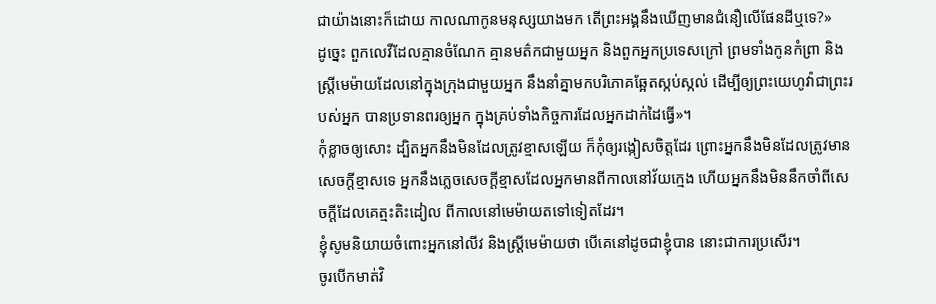ជាយ៉ាងនោះក៏ដោយ កាលណាកូនមនុស្សយាងមក តើព្រះអង្គនឹងឃើញមានជំនឿលើផែនដីឬទេ?»
ដូច្នេះ ពួកលេវីដែលគ្មានចំណែក គ្មានមត៌កជាមួយអ្នក និងពួកអ្នកប្រទេសក្រៅ ព្រមទាំងកូនកំព្រា និងស្ត្រីមេម៉ាយដែលនៅក្នុងក្រុងជាមួយអ្នក នឹងនាំគ្នាមកបរិភោគឆ្អែតស្កប់ស្កល់ ដើម្បីឲ្យព្រះយេហូវ៉ាជាព្រះរបស់អ្នក បានប្រទានពរឲ្យអ្នក ក្នុងគ្រប់ទាំងកិច្ចការដែលអ្នកដាក់ដៃធ្វើ»។
កុំខ្លាចឲ្យសោះ ដ្បិតអ្នកនឹងមិនដែលត្រូវខ្មាសឡើយ ក៏កុំឲ្យរង្កៀសចិត្តដែរ ព្រោះអ្នកនឹងមិនដែលត្រូវមានសេចក្ដីខ្មាសទេ អ្នកនឹងភ្លេចសេចក្ដីខ្មាសដែលអ្នកមានពីកាលនៅវ័យក្មេង ហើយអ្នកនឹងមិននឹកចាំពីសេចក្ដីដែលគេត្មះតិះដៀល ពីកាលនៅមេម៉ាយតទៅទៀតដែរ។
ខ្ញុំសូមនិយាយចំពោះអ្នកនៅលីវ និងស្រ្ដីមេម៉ាយថា បើគេនៅដូចជាខ្ញុំបាន នោះជាការប្រសើរ។
ចូរបើកមាត់វិ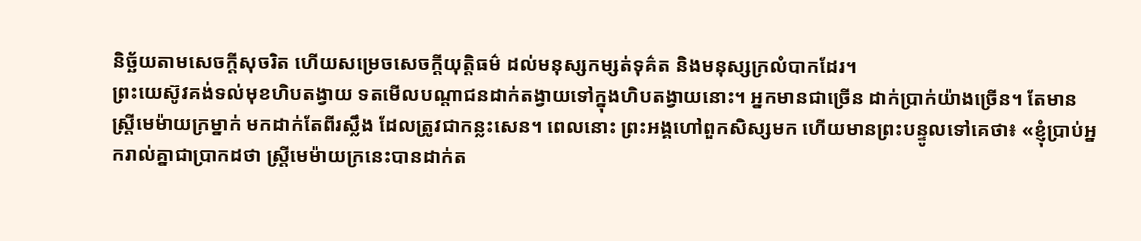និច្ឆ័យតាមសេចក្ដីសុចរិត ហើយសម្រេចសេចក្ដីយុត្តិធម៌ ដល់មនុស្សកម្សត់ទុគ៌ត និងមនុស្សក្រលំបាកដែរ។
ព្រះយេស៊ូវគង់ទល់មុខហិបតង្វាយ ទតមើលបណ្តាជនដាក់តង្វាយទៅក្នុងហិបតង្វាយនោះ។ អ្នកមានជាច្រើន ដាក់ប្រាក់យ៉ាងច្រើន។ តែមានស្ត្រីមេម៉ាយក្រម្នាក់ មកដាក់តែពីរស្លឹង ដែលត្រូវជាកន្លះសេន។ ពេលនោះ ព្រះអង្គហៅពួកសិស្សមក ហើយមានព្រះបន្ទូលទៅគេថា៖ «ខ្ញុំបា្រប់អ្នករាល់គ្នាជាប្រាកដថា ស្ត្រីមេម៉ាយក្រនេះបានដាក់ត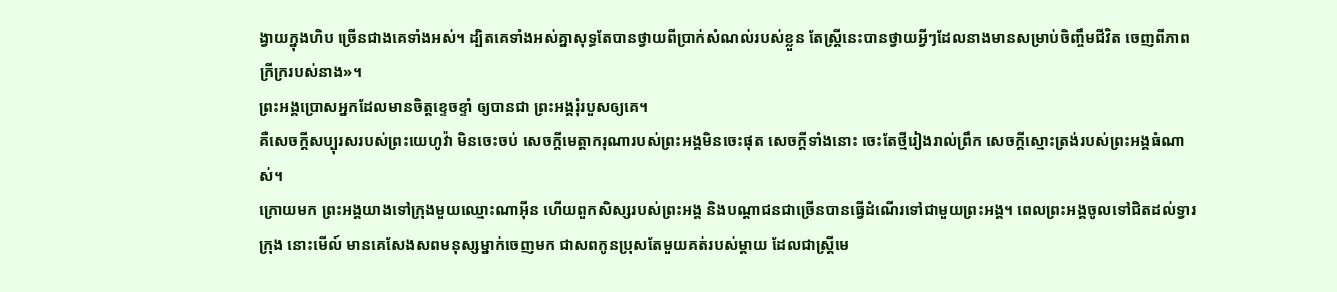ង្វាយក្នុងហិប ច្រើនជាងគេទាំងអស់។ ដ្បិតគេទាំងអស់គ្នាសុទ្ធតែបានថ្វាយពីប្រាក់សំណល់របស់ខ្លួន តែស្ត្រីនេះបានថ្វាយអ្វីៗដែលនាងមានសម្រាប់ចិញ្ចឹមជីវិត ចេញពីភាពក្រីក្ររបស់នាង»។
ព្រះអង្គប្រោសអ្នកដែលមានចិត្តខ្ទេចខ្ទាំ ឲ្យបានជា ព្រះអង្គរុំរបួសឲ្យគេ។
គឺសេចក្ដីសប្បុរសរបស់ព្រះយេហូវ៉ា មិនចេះចប់ សេចក្ដីមេត្តាករុណារបស់ព្រះអង្គមិនចេះផុត សេចក្ដីទាំងនោះ ចេះតែថ្មីរៀងរាល់ព្រឹក សេចក្ដីស្មោះត្រង់របស់ព្រះអង្គធំណាស់។
ក្រោយមក ព្រះអង្គយាងទៅក្រុងមួយឈ្មោះណាអ៊ីន ហើយពួកសិស្សរបស់ព្រះអង្គ និងបណ្ដាជនជាច្រើនបានធ្វើដំណើរទៅជាមួយព្រះអង្គ។ ពេលព្រះអង្គចូលទៅជិតដល់ទ្វារក្រុង នោះមើល៍ មានគេសែងសពមនុស្សម្នាក់ចេញមក ជាសពកូនប្រុសតែមួយគត់របស់ម្តាយ ដែលជាស្រ្ដីមេ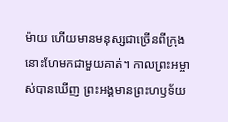ម៉ាយ ហើយមានមនុស្សជាច្រើនពីក្រុងនោះហែមកជាមួយគាត់។ កាលព្រះអម្ចាស់បានឃើញ ព្រះអង្គមានព្រះហឫទ័យ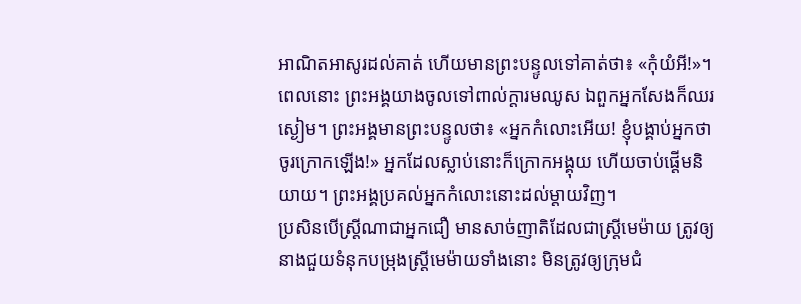អាណិតអាសូរដល់គាត់ ហើយមានព្រះបន្ទូលទៅគាត់ថា៖ «កុំយំអី!»។ ពេលនោះ ព្រះអង្គយាងចូលទៅពាល់ក្តារមឈូស ឯពួកអ្នកសែងក៏ឈរស្ងៀម។ ព្រះអង្គមានព្រះបន្ទូលថា៖ «អ្នកកំលោះអើយ! ខ្ញុំបង្គាប់អ្នកថា ចូរក្រោកឡើង!» អ្នកដែលស្លាប់នោះក៏ក្រោកអង្គុយ ហើយចាប់ផ្ដើមនិយាយ។ ព្រះអង្គប្រគល់អ្នកកំលោះនោះដល់ម្តាយវិញ។
ប្រសិនបើស្ដ្រីណាជាអ្នកជឿ មានសាច់ញាតិដែលជាស្ត្រីមេម៉ាយ ត្រូវឲ្យនាងជួយទំនុកបម្រុងស្ត្រីមេម៉ាយទាំងនោះ មិនត្រូវឲ្យក្រុមជំ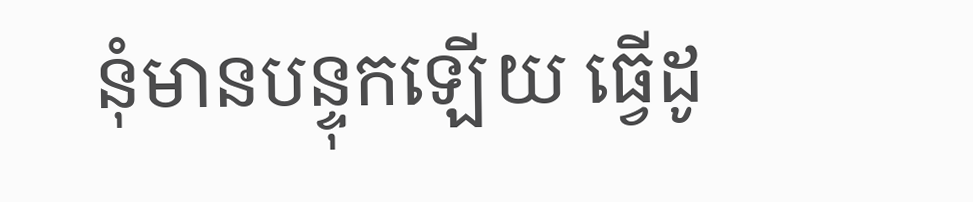នុំមានបន្ទុកឡើយ ធ្វើដូ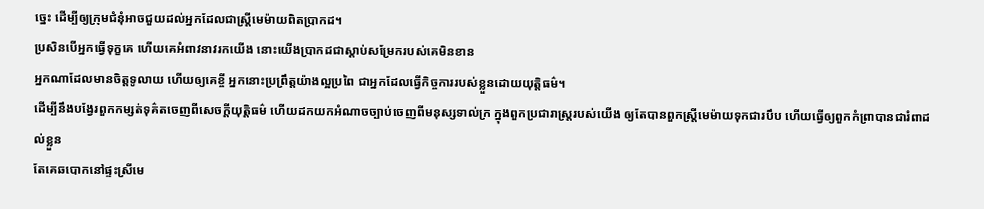ច្នេះ ដើម្បីឲ្យក្រុមជំនុំអាចជួយដល់អ្នកដែលជាស្ត្រីមេម៉ាយពិតប្រាកដ។
ប្រសិនបើអ្នកធ្វើទុក្ខគេ ហើយគេអំពាវនាវរកយើង នោះយើងប្រាកដជាស្ដាប់សម្រែករបស់គេមិនខាន
អ្នកណាដែលមានចិត្តទូលាយ ហើយឲ្យគេខ្ចី អ្នកនោះប្រព្រឹត្តយ៉ាងល្អប្រពៃ ជាអ្នកដែលធ្វើកិច្ចការរបស់ខ្លួនដោយយុត្តិធម៌។
ដើម្បីនឹងបង្វែរពួកកម្សត់ទុគ៌តចេញពីសេចក្ដីយុត្តិធម៌ ហើយដកយកអំណាចច្បាប់ចេញពីមនុស្សទាល់ក្រ ក្នុងពួកប្រជារាស្ត្ររបស់យើង ឲ្យតែបានពួកស្ត្រីមេម៉ាយទុកជារបឹប ហើយធ្វើឲ្យពួកកំព្រាបានជារំពាដល់ខ្លួន
តែគេឆបោកនៅផ្ទះស្រីមេ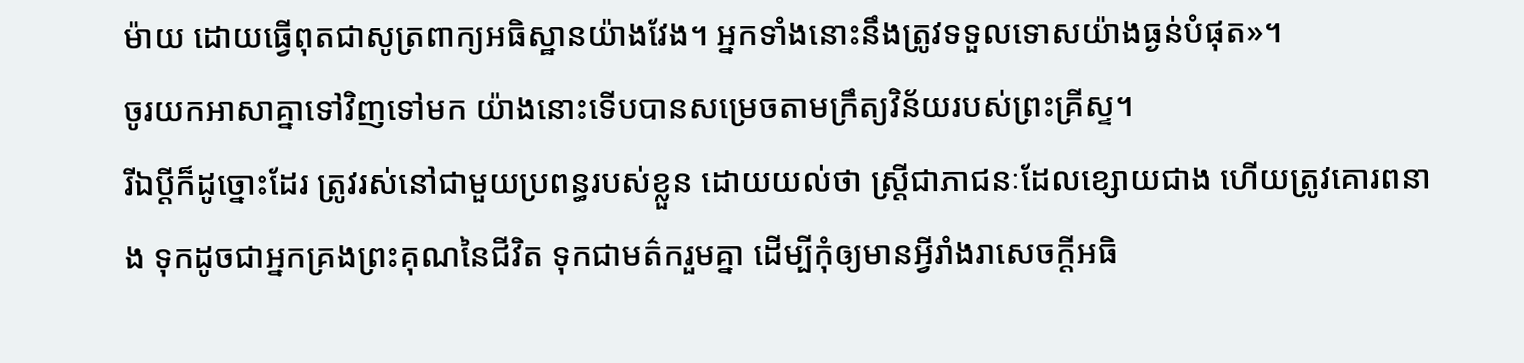ម៉ាយ ដោយធ្វើពុតជាសូត្រពាក្យអធិស្ឋានយ៉ាងវែង។ អ្នកទាំងនោះនឹងត្រូវទទួលទោសយ៉ាងធ្ងន់បំផុត»។
ចូរយកអាសាគ្នាទៅវិញទៅមក យ៉ាងនោះទើបបានសម្រេចតាមក្រឹត្យវិន័យរបស់ព្រះគ្រីស្ទ។
រីឯប្ដីក៏ដូច្នោះដែរ ត្រូវរស់នៅជាមួយប្រពន្ធរបស់ខ្លួន ដោយយល់ថា ស្ត្រីជាភាជនៈដែលខ្សោយជាង ហើយត្រូវគោរពនាង ទុកដូចជាអ្នកគ្រងព្រះគុណនៃជីវិត ទុកជាមត៌ករួមគ្នា ដើម្បីកុំឲ្យមានអ្វីរាំងរាសេចក្តីអធិ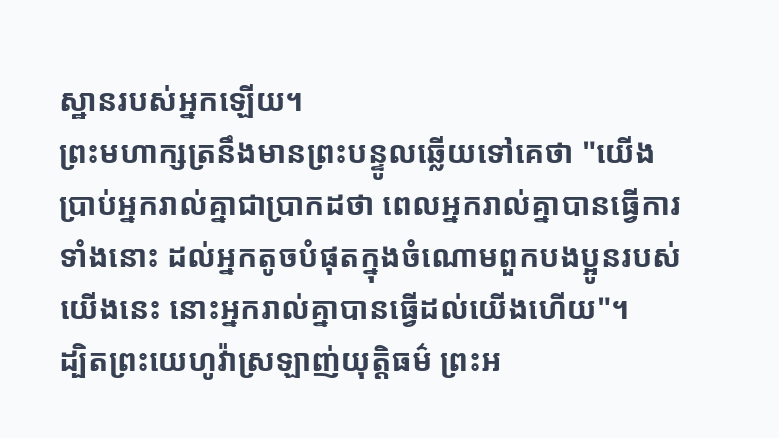ស្ឋានរបស់អ្នកឡើយ។
ព្រះមហាក្សត្រនឹងមានព្រះបន្ទូលឆ្លើយទៅគេថា "យើងប្រាប់អ្នករាល់គ្នាជាប្រាកដថា ពេលអ្នករាល់គ្នាបានធ្វើការទាំងនោះ ដល់អ្នកតូចបំផុតក្នុងចំណោមពួកបងប្អូនរបស់យើងនេះ នោះអ្នករាល់គ្នាបានធ្វើដល់យើងហើយ"។
ដ្បិតព្រះយេហូវ៉ាស្រឡាញ់យុត្តិធម៌ ព្រះអ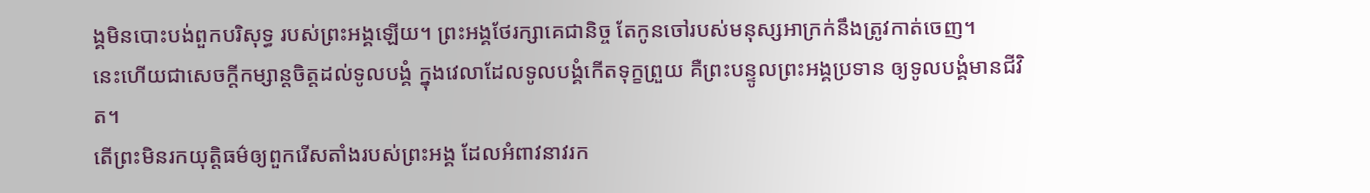ង្គមិនបោះបង់ពួកបរិសុទ្ធ របស់ព្រះអង្គឡើយ។ ព្រះអង្គថែរក្សាគេជានិច្ច តែកូនចៅរបស់មនុស្សអាក្រក់នឹងត្រូវកាត់ចេញ។
នេះហើយជាសេចក្ដីកម្សាន្តចិត្តដល់ទូលបង្គំ ក្នុងវេលាដែលទូលបង្គំកើតទុក្ខព្រួយ គឺព្រះបន្ទូលព្រះអង្គប្រទាន ឲ្យទូលបង្គំមានជីវិត។
តើព្រះមិនរកយុត្តិធម៌ឲ្យពួករើសតាំងរបស់ព្រះអង្គ ដែលអំពាវនាវរក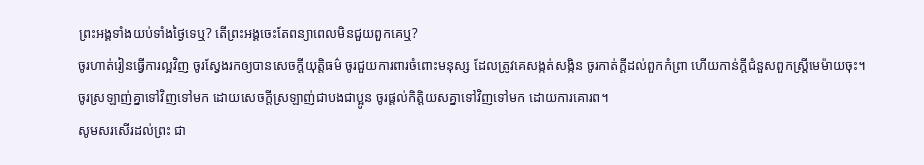ព្រះអង្គទាំងយប់ទាំងថ្ងៃទេឬ? តើព្រះអង្គចេះតែពន្យាពេលមិនជួយពួកគេឬ?
ចូរហាត់រៀនធ្វើការល្អវិញ ចូរស្វែងរកឲ្យបានសេចក្ដីយុត្តិធម៌ ចូរជួយការពារចំពោះមនុស្ស ដែលត្រូវគេសង្កត់សង្កិន ចូរកាត់ក្តីដល់ពួកកំព្រា ហើយកាន់ក្តីជំនួសពួកស្ត្រីមេម៉ាយចុះ។
ចូរស្រឡាញ់គ្នាទៅវិញទៅមក ដោយសេចក្ដីស្រឡាញ់ជាបងជាប្អូន ចូរផ្តល់កិត្តិយសគ្នាទៅវិញទៅមក ដោយការគោរព។
សូមសរសើរដល់ព្រះ ជា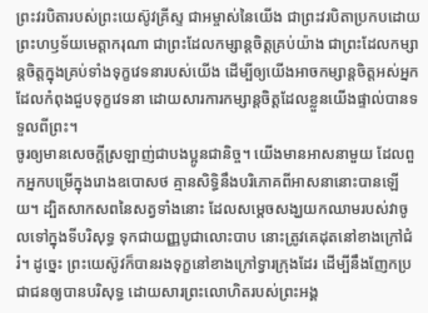ព្រះវរបិតារបស់ព្រះយេស៊ូវគ្រីស្ទ ជាអម្ចាស់នៃយើង ជាព្រះវរបិតាប្រកបដោយព្រះហឫទ័យមេត្ដាករុណា ជាព្រះដែលកម្សាន្តចិត្តគ្រប់យ៉ាង ជាព្រះដែលកម្សាន្តចិត្តក្នុងគ្រប់ទាំងទុក្ខវេទនារបស់យើង ដើម្បីឲ្យយើងអាចកម្សាន្តចិត្តអស់អ្នកដែលកំពុងជួបទុក្ខវេទនា ដោយសារការកម្សាន្តចិត្តដែលខ្លួនយើងផ្ទាល់បានទទួលពីព្រះ។
ចូរឲ្យមានសេចក្ដីស្រឡាញ់ជាបងប្អូនជានិច្ច។ យើងមានអាសនាមួយ ដែលពួកអ្នកបម្រើក្នុងរោងឧបោសថ គ្មានសិទ្ធិនឹងបរិភោគពីអាសនានោះបានឡើយ។ ដ្បិតសាកសពនៃសត្វទាំងនោះ ដែលសម្តេចសង្ឃយកឈាមរបស់វាចូលទៅក្នុងទីបរិសុទ្ធ ទុកជាយញ្ញបូជាលោះបាប នោះត្រូវគេដុតនៅខាងក្រៅជំរំ។ ដូច្នេះ ព្រះយេស៊ូវក៏បានរងទុក្ខនៅខាងក្រៅទ្វារក្រុងដែរ ដើម្បីនឹងញែកប្រជាជនឲ្យបានបរិសុទ្ធ ដោយសារព្រះលោហិតរបស់ព្រះអង្គ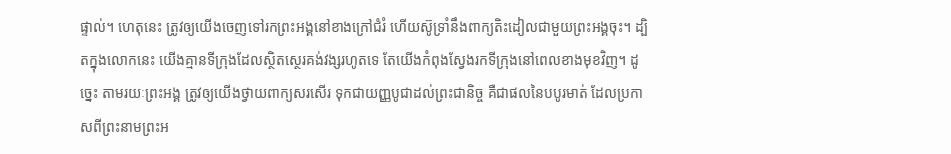ផ្ទាល់។ ហេតុនេះ ត្រូវឲ្យយើងចេញទៅរកព្រះអង្គនៅខាងក្រៅជំរំ ហើយស៊ូទ្រាំនឹងពាក្យតិះដៀលជាមួយព្រះអង្គចុះ។ ដ្បិតក្នុងលោកនេះ យើងគ្មានទីក្រុងដែលស្ថិតស្ថេរគង់វង្សរហូតទេ តែយើងកំពុងស្វែងរកទីក្រុងនៅពេលខាងមុខវិញ។ ដូច្នេះ តាមរយៈព្រះអង្គ ត្រូវឲ្យយើងថ្វាយពាក្យសរសើរ ទុកជាយញ្ញបូជាដល់ព្រះជានិច្ច គឺជាផលនៃបបូរមាត់ ដែលប្រកាសពីព្រះនាមព្រះអ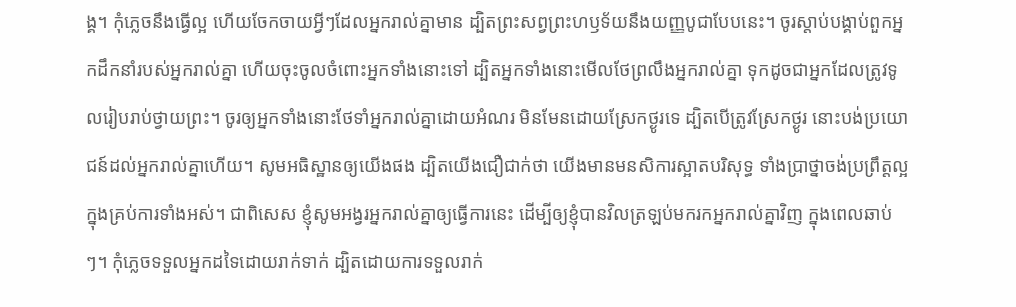ង្គ។ កុំភ្លេចនឹងធ្វើល្អ ហើយចែកចាយអ្វីៗដែលអ្នករាល់គ្នាមាន ដ្បិតព្រះសព្វព្រះហឫទ័យនឹងយញ្ញបូជាបែបនេះ។ ចូរស្តាប់បង្គាប់ពួកអ្នកដឹកនាំរបស់អ្នករាល់គ្នា ហើយចុះចូលចំពោះអ្នកទាំងនោះទៅ ដ្បិតអ្នកទាំងនោះមើលថែព្រលឹងអ្នករាល់គ្នា ទុកដូចជាអ្នកដែលត្រូវទូលរៀបរាប់ថ្វាយព្រះ។ ចូរឲ្យអ្នកទាំងនោះថែទាំអ្នករាល់គ្នាដោយអំណរ មិនមែនដោយស្រែកថ្ងូរទេ ដ្បិតបើត្រូវស្រែកថ្ងូរ នោះបង់ប្រយោជន៍ដល់អ្នករាល់គ្នាហើយ។ សូមអធិស្ឋានឲ្យយើងផង ដ្បិតយើងជឿជាក់ថា យើងមានមនសិការស្អាតបរិសុទ្ធ ទាំងប្រាថ្នាចង់ប្រព្រឹត្តល្អក្នុងគ្រប់ការទាំងអស់។ ជាពិសេស ខ្ញុំសូមអង្វរអ្នករាល់គ្នាឲ្យធ្វើការនេះ ដើម្បីឲ្យខ្ញុំបានវិលត្រឡប់មករកអ្នករាល់គ្នាវិញ ក្នុងពេលឆាប់ៗ។ កុំភ្លេចទទួលអ្នកដទៃដោយរាក់ទាក់ ដ្បិតដោយការទទួលរាក់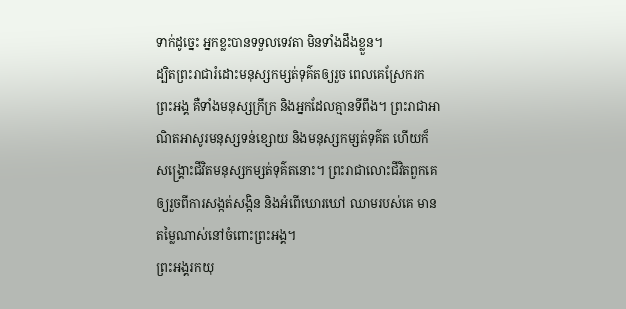ទាក់ដូច្នេះ អ្នកខ្លះបានទទួលទេវតា មិនទាំងដឹងខ្លួន។
ដ្បិតព្រះរាជារំដោះមនុស្សកម្សត់ទុគ៌តឲ្យរួច ពេលគេស្រែករកព្រះអង្គ គឺទាំងមនុស្សក្រីក្រ និងអ្នកដែលគ្មានទីពឹង។ ព្រះរាជាអាណិតអាសូរមនុស្សទន់ខ្សោយ និងមនុស្សកម្សត់ទុគ៌ត ហើយក៏សង្គ្រោះជីវិតមនុស្សកម្សត់ទុគ៌តនោះ។ ព្រះរាជាលោះជីវិតពួកគេ ឲ្យរួចពីការសង្កត់សង្កិន និងអំពើឃោរឃៅ ឈាមរបស់គេ មានតម្លៃណាស់នៅចំពោះព្រះអង្គ។
ព្រះអង្គរកយុ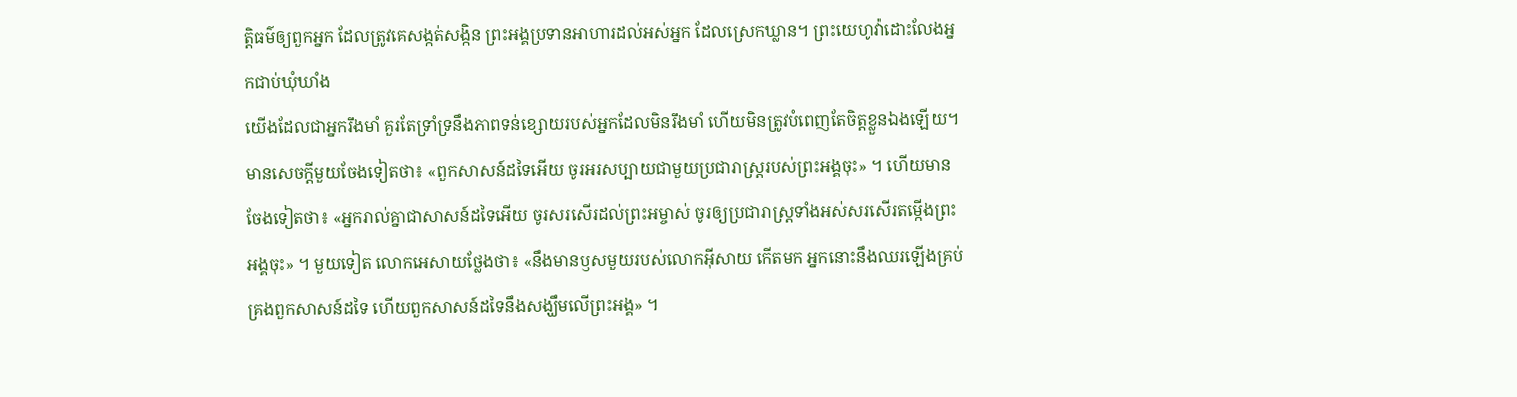ត្តិធម៌ឲ្យពួកអ្នក ដែលត្រូវគេសង្កត់សង្កិន ព្រះអង្គប្រទានអាហារដល់អស់អ្នក ដែលស្រេកឃ្លាន។ ព្រះយេហូវ៉ាដោះលែងអ្នកជាប់ឃុំឃាំង
យើងដែលជាអ្នករឹងមាំ គួរតែទ្រាំទ្រនឹងភាពទន់ខ្សោយរបស់អ្នកដែលមិនរឹងមាំ ហើយមិនត្រូវបំពេញតែចិត្តខ្លួនឯងឡើយ។ មានសេចក្តីមួយចែងទៀតថា៖ «ពួកសាសន៍ដទៃអើយ ចូរអរសប្បាយជាមួយប្រជារាស្ត្ររបស់ព្រះអង្គចុះ» ។ ហើយមានចែងទៀតថា៖ «អ្នករាល់គ្នាជាសាសន៍ដទៃអើយ ចូរសរសើរដល់ព្រះអម្ចាស់ ចូរឲ្យប្រជារាស្ដ្រទាំងអស់សរសើរតម្កើងព្រះអង្គចុះ» ។ មួយទៀត លោកអេសាយថ្លែងថា៖ «នឹងមានឫសមួយរបស់លោកអ៊ីសាយ កើតមក អ្នកនោះនឹងឈរឡើងគ្រប់គ្រងពួកសាសន៍ដទៃ ហើយពួកសាសន៍ដទៃនឹងសង្ឃឹមលើព្រះអង្គ» ។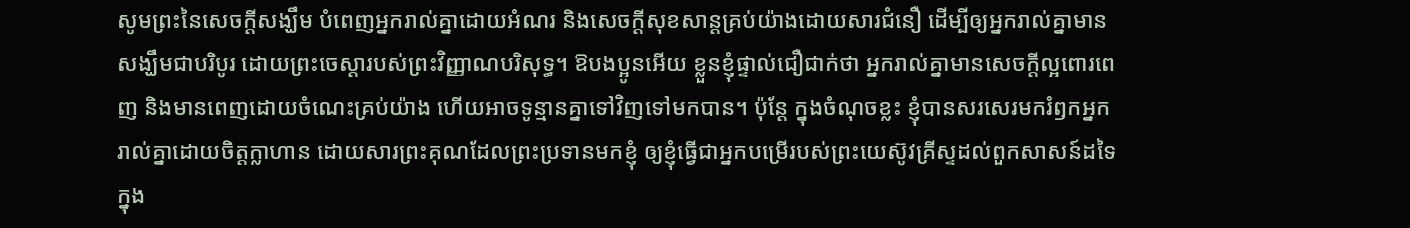សូមព្រះនៃសេចក្តីសង្ឃឹម បំពេញអ្នករាល់គ្នាដោយអំណរ និងសេចក្តីសុខសាន្តគ្រប់យ៉ាងដោយសារជំនឿ ដើម្បីឲ្យអ្នករាល់គ្នាមានសង្ឃឹមជាបរិបូរ ដោយព្រះចេស្តារបស់ព្រះវិញ្ញាណបរិសុទ្ធ។ ឱបងប្អូនអើយ ខ្លួនខ្ញុំផ្ទាល់ជឿជាក់ថា អ្នករាល់គ្នាមានសេចក្តីល្អពោរពេញ និងមានពេញដោយចំណេះគ្រប់យ៉ាង ហើយអាចទូន្មានគ្នាទៅវិញទៅមកបាន។ ប៉ុន្តែ ក្នុងចំណុចខ្លះ ខ្ញុំបានសរសេរមករំឭកអ្នករាល់គ្នាដោយចិត្តក្លាហាន ដោយសារព្រះគុណដែលព្រះប្រទានមកខ្ញុំ ឲ្យខ្ញុំធ្វើជាអ្នកបម្រើរបស់ព្រះយេស៊ូវគ្រីស្ទដល់ពួកសាសន៍ដទៃ ក្នុង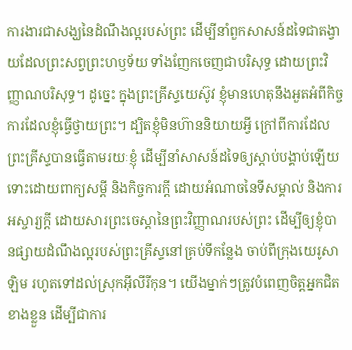ការងារជាសង្ឃនៃដំណឹងល្អរបស់ព្រះ ដើម្បីនាំពួកសាសន៍ដទៃជាតង្វាយដែលព្រះសព្វព្រះហឫទ័យ ទាំងញែកចេញជាបរិសុទ្ធ ដោយព្រះវិញ្ញាណបរិសុទ្ធ។ ដូច្នេះ ក្នុងព្រះគ្រីស្ទយេស៊ូវ ខ្ញុំមានហេតុនឹងអួតអំពីកិច្ចការដែលខ្ញុំធ្វើថ្វាយព្រះ។ ដ្បិតខ្ញុំមិនហ៊ាននិយាយអ្វី ក្រៅពីការដែលព្រះគ្រីស្ទបានធ្វើតាមរយៈខ្ញុំ ដើម្បីនាំសាសន៍ដទៃឲ្យស្តាប់បង្គាប់ឡើយ ទោះដោយពាក្យសម្ដី និងកិច្ចការក្ដី ដោយអំណាចនៃទីសម្គាល់ និងការអស្ចារ្យក្ដី ដោយសារព្រះចេស្តានៃព្រះវិញ្ញាណរបស់ព្រះ ដើម្បីឲ្យខ្ញុំបានផ្សាយដំណឹងល្អរបស់ព្រះគ្រីស្ទនៅគ្រប់ទីកន្លែង ចាប់ពីក្រុងយេរូសាឡិម រហូតទៅដល់ស្រុកអ៊ីលីរីកុន។ យើងម្នាក់ៗត្រូវបំពេញចិត្តអ្នកជិតខាងខ្លួន ដើម្បីជាការ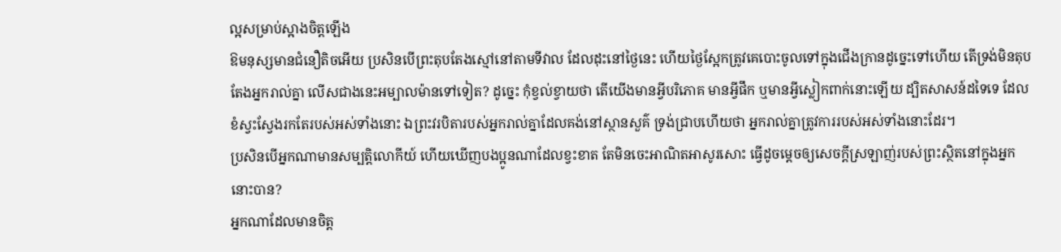ល្អសម្រាប់ស្អាងចិត្តឡើង
ឱមនុស្សមានជំនឿតិចអើយ ប្រសិនបើព្រះតុបតែងស្មៅនៅតាមទីវាល ដែលដុះនៅថ្ងៃនេះ ហើយថ្ងៃស្អែកត្រូវគេបោះចូលទៅក្នុងជើងក្រានដូច្នេះទៅហើយ តើទ្រង់មិនតុបតែងអ្នករាល់គ្នា លើសជាងនេះអម្បាលម៉ានទៅទៀត? ដូច្នេះ កុំខ្វល់ខ្វាយថា តើយើងមានអ្វីបរិភោគ មានអ្វីផឹក ឬមានអ្វីស្លៀកពាក់នោះឡើយ ដ្បិតសាសន៍ដទៃទេ ដែលខំស្វះស្វែងរកតែរបស់អស់ទាំងនោះ ឯព្រះវរបិតារបស់អ្នករាល់គ្នាដែលគង់នៅស្ថានសួគ៌ ទ្រង់ជ្រាបហើយថា អ្នករាល់គ្នាត្រូវការរបស់អស់ទាំងនោះដែរ។
ប្រសិនបើអ្នកណាមានសម្បត្តិលោកីយ៍ ហើយឃើញបងប្អូនណាដែលខ្វះខាត តែមិនចេះអាណិតអាសូរសោះ ធ្វើដូចម្តេចឲ្យសេចក្ដីស្រឡាញ់របស់ព្រះស្ថិតនៅក្នុងអ្នកនោះបាន?
អ្នកណាដែលមានចិត្ត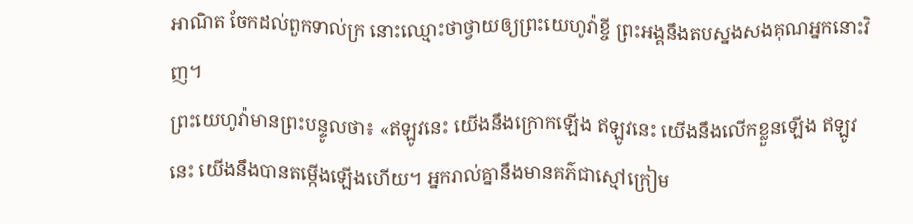អាណិត ចែកដល់ពួកទាល់ក្រ នោះឈ្មោះថាថ្វាយឲ្យព្រះយេហូវ៉ាខ្ចី ព្រះអង្គនឹងតបស្នងសងគុណអ្នកនោះវិញ។
ព្រះយេហូវ៉ាមានព្រះបន្ទូលថា៖ «ឥឡូវនេះ យើងនឹងក្រោកឡើង ឥឡូវនេះ យើងនឹងលើកខ្លួនឡើង ឥឡូវនេះ យើងនឹងបានតម្កើងឡើងហើយ។ អ្នករាល់គ្នានឹងមានគភ៌ជាស្មៅក្រៀម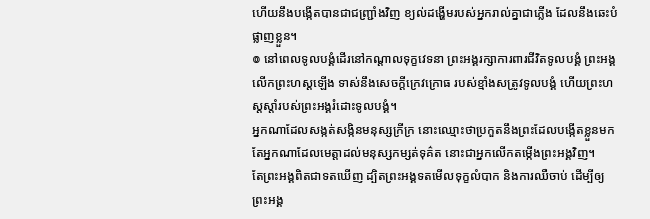ហើយនឹងបង្កើតបានជាជញ្ជ្រាំងវិញ ខ្យល់ដង្ហើមរបស់អ្នករាល់គ្នាជាភ្លើង ដែលនឹងឆេះបំផ្លាញខ្លួន។
៙ នៅពេលទូលបង្គំដើរនៅកណ្ដាលទុក្ខវេទនា ព្រះអង្គរក្សាការពារជីវិតទូលបង្គំ ព្រះអង្គលើកព្រះហស្តឡើង ទាស់នឹងសេចក្ដីក្រេវក្រោធ របស់ខ្មាំងសត្រូវទូលបង្គំ ហើយព្រះហស្តស្តាំរបស់ព្រះអង្គរំដោះទូលបង្គំ។
អ្នកណាដែលសង្កត់សង្កិនមនុស្សក្រីក្រ នោះឈ្មោះថាប្រកួតនឹងព្រះដែលបង្កើតខ្លួនមក តែអ្នកណាដែលមេត្តាដល់មនុស្សកម្សត់ទុគ៌ត នោះជាអ្នកលើកតម្កើងព្រះអង្គវិញ។
តែព្រះអង្គពិតជាទតឃើញ ដ្បិតព្រះអង្គទតមើលទុក្ខលំបាក និងការឈឺចាប់ ដើម្បីឲ្យព្រះអង្គ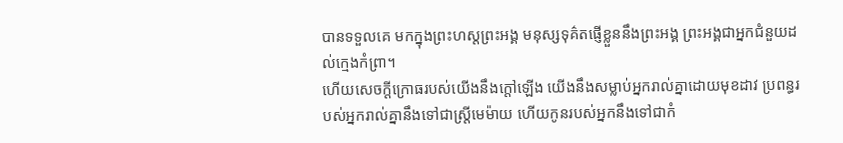បានទទួលគេ មកក្នុងព្រះហស្តព្រះអង្គ មនុស្សទុគ៌តផ្ញើខ្លួននឹងព្រះអង្គ ព្រះអង្គជាអ្នកជំនួយដល់ក្មេងកំព្រា។
ហើយសេចក្ដីក្រោធរបស់យើងនឹងក្តៅឡើង យើងនឹងសម្លាប់អ្នករាល់គ្នាដោយមុខដាវ ប្រពន្ធរបស់អ្នករាល់គ្នានឹងទៅជាស្រ្ដីមេម៉ាយ ហើយកូនរបស់អ្នកនឹងទៅជាកំ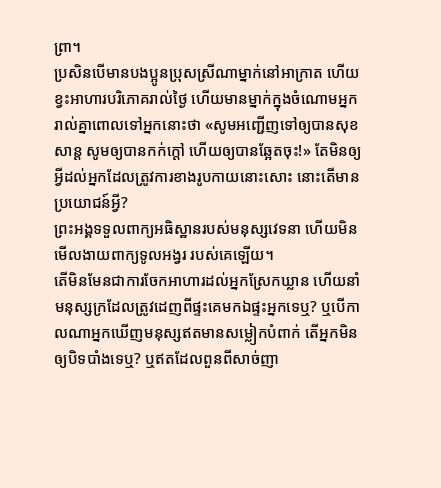ព្រា។
ប្រសិនបើមានបងប្អូនប្រុសស្រីណាម្នាក់នៅអាក្រាត ហើយខ្វះអាហារបរិភោគរាល់ថ្ងៃ ហើយមានម្នាក់ក្នុងចំណោមអ្នករាល់គ្នាពោលទៅអ្នកនោះថា «សូមអញ្ជើញទៅឲ្យបានសុខសាន្ត សូមឲ្យបានកក់ក្តៅ ហើយឲ្យបានឆ្អែតចុះ!» តែមិនឲ្យអ្វីដល់អ្នកដែលត្រូវការខាងរូបកាយនោះសោះ នោះតើមានប្រយោជន៍អ្វី?
ព្រះអង្គទទួលពាក្យអធិស្ឋានរបស់មនុស្សវេទនា ហើយមិនមើលងាយពាក្យទូលអង្វរ របស់គេឡើយ។
តើមិនមែនជាការចែកអាហារដល់អ្នកស្រែកឃ្លាន ហើយនាំមនុស្សក្រដែលត្រូវដេញពីផ្ទះគេមកឯផ្ទះអ្នកទេឬ? ឬបើកាលណាអ្នកឃើញមនុស្សឥតមានសម្លៀកបំពាក់ តើអ្នកមិនឲ្យបិទបាំងទេឬ? ឬឥតដែលពួនពីសាច់ញា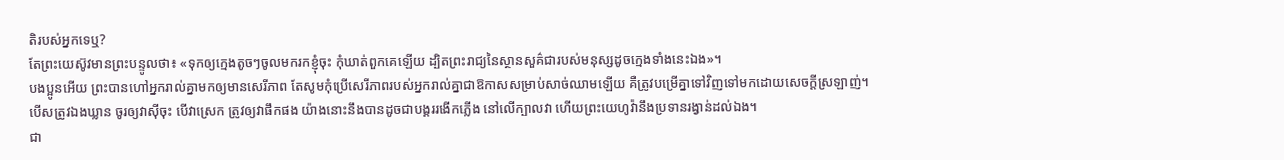តិរបស់អ្នកទេឬ?
តែព្រះយេស៊ូវមានព្រះបន្ទូលថា៖ «ទុកឲ្យក្មេងតូចៗចូលមករកខ្ញុំចុះ កុំឃាត់ពួកគេឡើយ ដ្បិតព្រះរាជ្យនៃស្ថានសួគ៌ជារបស់មនុស្សដូចក្មេងទាំងនេះឯង»។
បងប្អូនអើយ ព្រះបានហៅអ្នករាល់គ្នាមកឲ្យមានសេរីភាព តែសូមកុំប្រើសេរីភាពរបស់អ្នករាល់គ្នាជាឱកាសសម្រាប់សាច់ឈាមឡើយ គឺត្រូវបម្រើគ្នាទៅវិញទៅមកដោយសេចក្ដីស្រឡាញ់។
បើសត្រូវឯងឃ្លាន ចូរឲ្យវាស៊ីចុះ បើវាស្រេក ត្រូវឲ្យវាផឹកផង យ៉ាងនោះនឹងបានដូចជាបង្គររងើកភ្លើង នៅលើក្បាលវា ហើយព្រះយេហូវ៉ានឹងប្រទានរង្វាន់ដល់ឯង។
ជា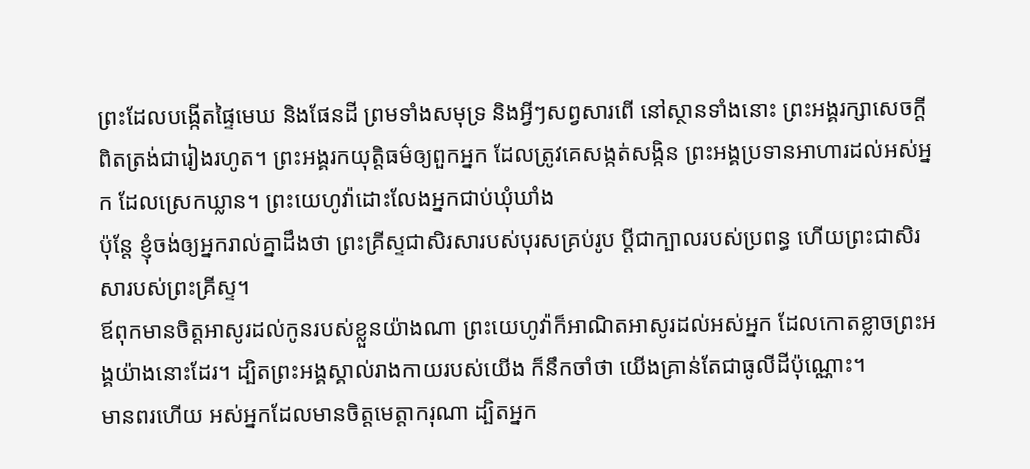ព្រះដែលបង្កើតផ្ទៃមេឃ និងផែនដី ព្រមទាំងសមុទ្រ និងអ្វីៗសព្វសារពើ នៅស្ថានទាំងនោះ ព្រះអង្គរក្សាសេចក្ដីពិតត្រង់ជារៀងរហូត។ ព្រះអង្គរកយុត្តិធម៌ឲ្យពួកអ្នក ដែលត្រូវគេសង្កត់សង្កិន ព្រះអង្គប្រទានអាហារដល់អស់អ្នក ដែលស្រេកឃ្លាន។ ព្រះយេហូវ៉ាដោះលែងអ្នកជាប់ឃុំឃាំង
ប៉ុន្តែ ខ្ញុំចង់ឲ្យអ្នករាល់គ្នាដឹងថា ព្រះគ្រីស្ទជាសិរសារបស់បុរសគ្រប់រូប ប្ដីជាក្បាលរបស់ប្រពន្ធ ហើយព្រះជាសិរសារបស់ព្រះគ្រីស្ទ។
ឪពុកមានចិត្តអាសូរដល់កូនរបស់ខ្លួនយ៉ាងណា ព្រះយេហូវ៉ាក៏អាណិតអាសូរដល់អស់អ្នក ដែលកោតខ្លាចព្រះអង្គយ៉ាងនោះដែរ។ ដ្បិតព្រះអង្គស្គាល់រាងកាយរបស់យើង ក៏នឹកចាំថា យើងគ្រាន់តែជាធូលីដីប៉ុណ្ណោះ។
មានពរហើយ អស់អ្នកដែលមានចិត្តមេត្តាករុណា ដ្បិតអ្នក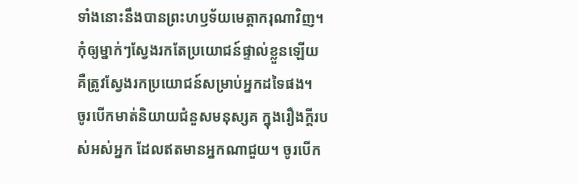ទាំងនោះនឹងបានព្រះហឫទ័យមេត្តាករុណាវិញ។
កុំឲ្យម្នាក់ៗស្វែងរកតែប្រយោជន៍ផ្ទាល់ខ្លួនឡើយ គឺត្រូវស្វែងរកប្រយោជន៍សម្រាប់អ្នកដទៃផង។
ចូរបើកមាត់និយាយជំនួសមនុស្សគ ក្នុងរឿងក្តីរបស់អស់អ្នក ដែលឥតមានអ្នកណាជួយ។ ចូរបើក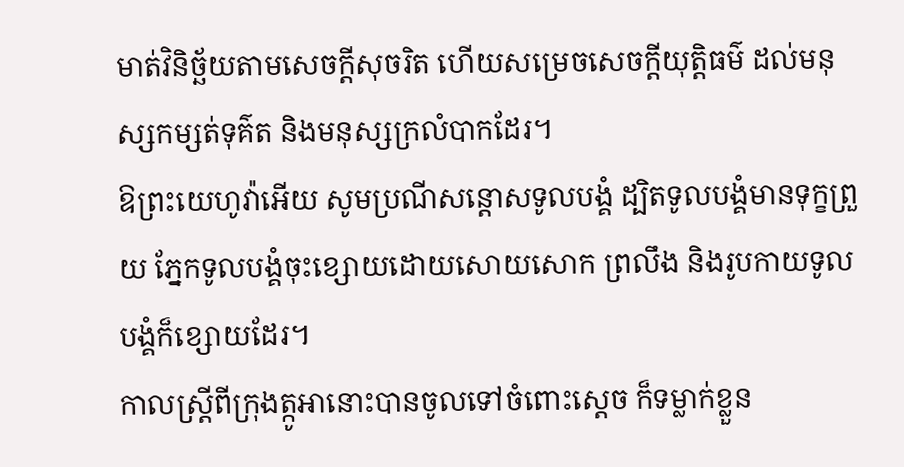មាត់វិនិច្ឆ័យតាមសេចក្ដីសុចរិត ហើយសម្រេចសេចក្ដីយុត្តិធម៌ ដល់មនុស្សកម្សត់ទុគ៌ត និងមនុស្សក្រលំបាកដែរ។
ឱព្រះយេហូវ៉ាអើយ សូមប្រណីសន្ដោសទូលបង្គំ ដ្បិតទូលបង្គំមានទុក្ខព្រួយ ភ្នែកទូលបង្គំចុះខ្សោយដោយសោយសោក ព្រលឹង និងរូបកាយទូលបង្គំក៏ខ្សោយដែរ។
កាលស្ត្រីពីក្រុងត្កូអានោះបានចូលទៅចំពោះស្តេច ក៏ទម្លាក់ខ្លួន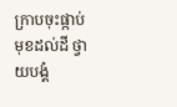ក្រាបចុះផ្កាប់មុខដល់ដី ថ្វាយបង្គំ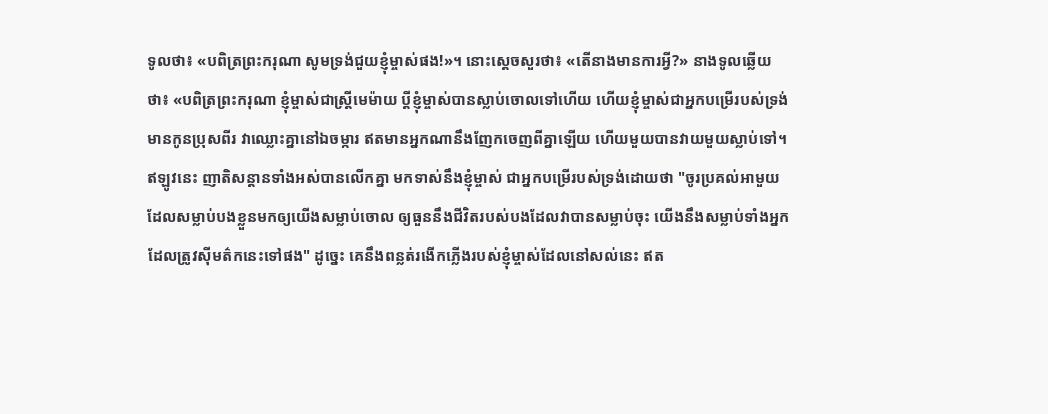ទូលថា៖ «បពិត្រព្រះករុណា សូមទ្រង់ជួយខ្ញុំម្ចាស់ផង!»។ នោះស្តេចសួរថា៖ «តើនាងមានការអ្វី?» នាងទូលឆ្លើយថា៖ «បពិត្រព្រះករុណា ខ្ញុំម្ចាស់ជាស្ត្រីមេម៉ាយ ប្តីខ្ញុំម្ចាស់បានស្លាប់ចោលទៅហើយ ហើយខ្ញុំម្ចាស់ជាអ្នកបម្រើរបស់ទ្រង់ មានកូនប្រុសពីរ វាឈ្លោះគ្នានៅឯចម្ការ ឥតមានអ្នកណានឹងញែកចេញពីគ្នាឡើយ ហើយមួយបានវាយមួយស្លាប់ទៅ។ ឥឡូវនេះ ញាតិសន្តានទាំងអស់បានលើកគ្នា មកទាស់នឹងខ្ញុំម្ចាស់ ជាអ្នកបម្រើរបស់ទ្រង់ដោយថា "ចូរប្រគល់អាមួយដែលសម្លាប់បងខ្លួនមកឲ្យយើងសម្លាប់ចោល ឲ្យធួននឹងជីវិតរបស់បងដែលវាបានសម្លាប់ចុះ យើងនឹងសម្លាប់ទាំងអ្នកដែលត្រូវស៊ីមត៌កនេះទៅផង" ដូច្នេះ គេនឹងពន្លត់រងើកភ្លើងរបស់ខ្ញុំម្ចាស់ដែលនៅសល់នេះ ឥត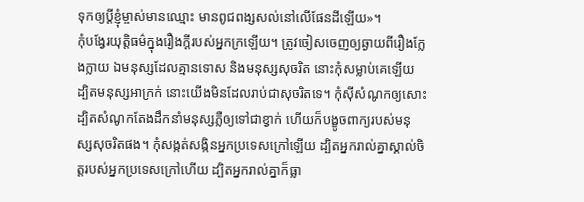ទុកឲ្យប្តីខ្ញុំម្ចាស់មានឈ្មោះ មានពូជពង្សសល់នៅលើផែនដីឡើយ»។
កុំបង្វែរយុត្តិធម៌ក្នុងរឿងក្តីរបស់អ្នកក្រឡើយ។ ត្រូវចៀសចេញឲ្យឆ្ងាយពីរឿងក្លែងក្លាយ ឯមនុស្សដែលគ្មានទោស និងមនុស្សសុចរិត នោះកុំសម្លាប់គេឡើយ ដ្បិតមនុស្សអាក្រក់ នោះយើងមិនដែលរាប់ជាសុចរិតទេ។ កុំស៊ីសំណូកឲ្យសោះ ដ្បិតសំណូកតែងដឹកនាំមនុស្សភ្លឺឲ្យទៅជាខ្វាក់ ហើយក៏បង្ខូចពាក្យរបស់មនុស្សសុចរិតផង។ កុំសង្កត់សង្កិនអ្នកប្រទេសក្រៅឡើយ ដ្បិតអ្នករាល់គ្នាស្គាល់ចិត្តរបស់អ្នកប្រទេសក្រៅហើយ ដ្បិតអ្នករាល់គ្នាក៏ធ្លា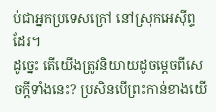ប់ជាអ្នកប្រទេសក្រៅ នៅស្រុកអេស៊ីព្ទដែរ។
ដូច្នេះ តើយើងត្រូវនិយាយដូចម្តេចពីសេចក្តីទាំងនេះ? ប្រសិនបើព្រះកាន់ខាងយើ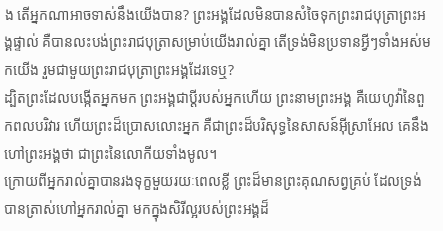ង តើអ្នកណាអាចទាស់នឹងយើងបាន? ព្រះអង្គដែលមិនបានសំចៃទុកព្រះរាជបុត្រាព្រះអង្គផ្ទាល់ គឺបានលះបង់ព្រះរាជបុត្រាសម្រាប់យើងរាល់គ្នា តើទ្រង់មិនប្រទានអ្វីៗទាំងអស់មកយើង រួមជាមួយព្រះរាជបុត្រាព្រះអង្គដែរទេឬ?
ដ្បិតព្រះដែលបង្កើតអ្នកមក ព្រះអង្គជាប្តីរបស់អ្នកហើយ ព្រះនាមព្រះអង្គ គឺយេហូវ៉ានៃពួកពលបរិវារ ហើយព្រះដ៏ប្រោសលោះអ្នក គឺជាព្រះដ៏បរិសុទ្ធនៃសាសន៍អ៊ីស្រាអែល គេនឹងហៅព្រះអង្គថា ជាព្រះនៃលោកីយទាំងមូល។
ក្រោយពីអ្នករាល់គ្នាបានរងទុក្ខមួយរយៈពេលខ្លី ព្រះដ៏មានព្រះគុណសព្វគ្រប់ ដែលទ្រង់បានត្រាស់ហៅអ្នករាល់គ្នា មកក្នុងសិរីល្អរបស់ព្រះអង្គដ៏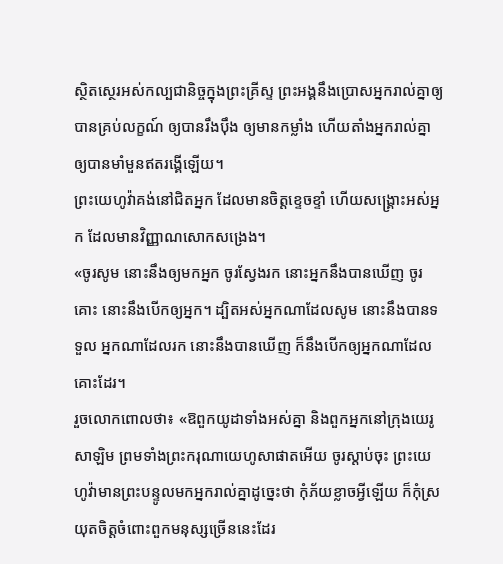ស្ថិតស្ថេរអស់កល្បជានិច្ចក្នុងព្រះគ្រីស្ទ ព្រះអង្គនឹងប្រោសអ្នករាល់គ្នាឲ្យបានគ្រប់លក្ខណ៍ ឲ្យបានរឹងប៉ឹង ឲ្យមានកម្លាំង ហើយតាំងអ្នករាល់គ្នាឲ្យបានមាំមួនឥតរង្គើឡើយ។
ព្រះយេហូវ៉ាគង់នៅជិតអ្នក ដែលមានចិត្តខ្ទេចខ្ទាំ ហើយសង្គ្រោះអស់អ្នក ដែលមានវិញ្ញាណសោកសង្រេង។
«ចូរសូម នោះនឹងឲ្យមកអ្នក ចូរស្វែងរក នោះអ្នកនឹងបានឃើញ ចូរគោះ នោះនឹងបើកឲ្យអ្នក។ ដ្បិតអស់អ្នកណាដែលសូម នោះនឹងបានទទួល អ្នកណាដែលរក នោះនឹងបានឃើញ ក៏នឹងបើកឲ្យអ្នកណាដែលគោះដែរ។
រួចលោកពោលថា៖ «ឱពួកយូដាទាំងអស់គ្នា និងពួកអ្នកនៅក្រុងយេរូសាឡិម ព្រមទាំងព្រះករុណាយេហូសាផាតអើយ ចូរស្តាប់ចុះ ព្រះយេហូវ៉ាមានព្រះបន្ទូលមកអ្នករាល់គ្នាដូច្នេះថា កុំភ័យខ្លាចអ្វីឡើយ ក៏កុំស្រយុតចិត្តចំពោះពួកមនុស្សច្រើននេះដែរ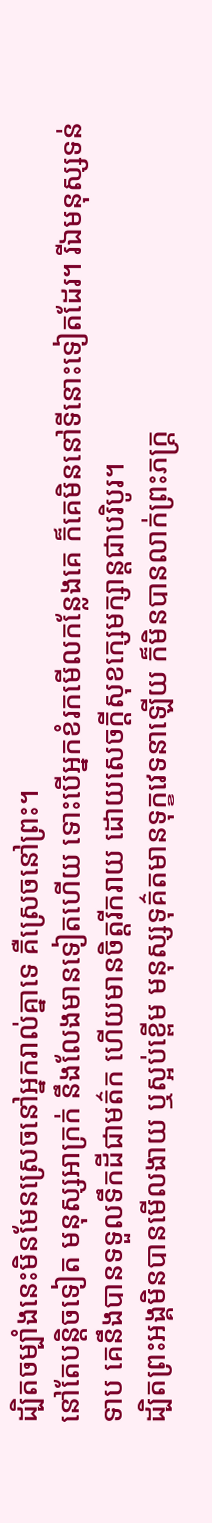ដ្បិតចម្បាំងនេះមិនមែនស្រេចនៅអ្នករាល់គ្នាទេ គឺស្រេចនៅព្រះ។
នៅតែបន្តិចទៀត មនុស្សអាក្រក់ នឹងលែងមានទៀតហើយ ទោះបើអ្នកខំរកមើលកន្លែងគេ ក៏គេមិននៅទីនោះទៀតដែរ។ រីឯមនុស្សទន់ទាប គេនឹងបានទទួលទឹកដីជាមត៌ក ហើយមានចិត្តរីករាយ ដោយសេចក្ដីសុខក្សេមក្សាន្តជាបរិបូរ។
ដ្បិតព្រះអង្គមិនបានមើលងាយ ឬស្អប់ខ្ពើម មនុស្សទុគ៌តមានទុក្ខវេទនាឡើយ ក៏មិនបានលាក់ព្រះភក្ត្រ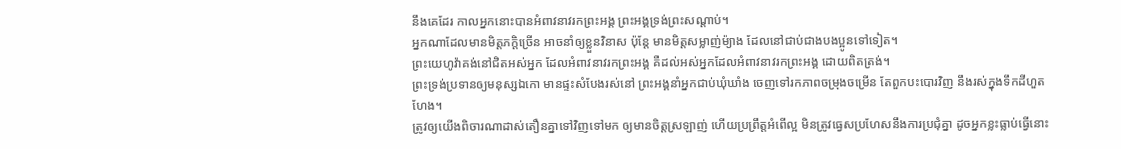នឹងគេដែរ កាលអ្នកនោះបានអំពាវនាវរកព្រះអង្គ ព្រះអង្គទ្រង់ព្រះសណ្ដាប់។
អ្នកណាដែលមានមិត្តភក្តិច្រើន អាចនាំឲ្យខ្លួនវិនាស ប៉ុន្តែ មានមិត្តសម្លាញ់ម៉្យាង ដែលនៅជាប់ជាងបងប្អូនទៅទៀត។
ព្រះយេហូវ៉ាគង់នៅជិតអស់អ្នក ដែលអំពាវនាវរកព្រះអង្គ គឺដល់អស់អ្នកដែលអំពាវនាវរកព្រះអង្គ ដោយពិតត្រង់។
ព្រះទ្រង់ប្រទានឲ្យមនុស្សឯកោ មានផ្ទះសំបែងរស់នៅ ព្រះអង្គនាំអ្នកជាប់ឃុំឃាំង ចេញទៅរកភាពចម្រុងចម្រើន តែពួកបះបោរវិញ នឹងរស់ក្នុងទឹកដីហួតហែង។
ត្រូវឲ្យយើងពិចារណាដាស់តឿនគ្នាទៅវិញទៅមក ឲ្យមានចិត្តស្រឡាញ់ ហើយប្រព្រឹត្តអំពើល្អ មិនត្រូវធ្វេសប្រហែសនឹងការប្រជុំគ្នា ដូចអ្នកខ្លះធ្លាប់ធ្វើនោះ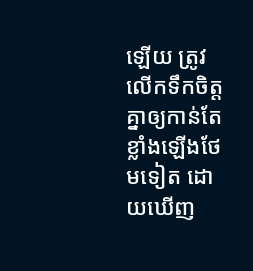ឡើយ ត្រូវលើកទឹកចិត្តគ្នាឲ្យកាន់តែខ្លាំងឡើងថែមទៀត ដោយឃើញ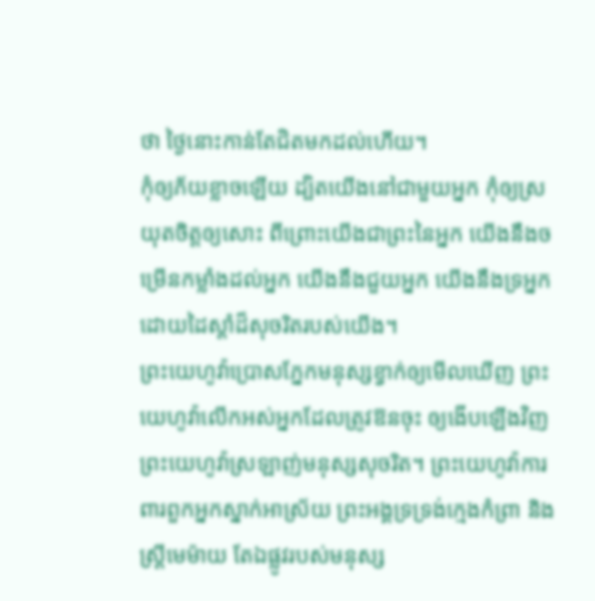ថា ថ្ងៃនោះកាន់តែជិតមកដល់ហើយ។
កុំឲ្យភ័យខ្លាចឡើយ ដ្បិតយើងនៅជាមួយអ្នក កុំឲ្យស្រយុតចិត្តឲ្យសោះ ពីព្រោះយើងជាព្រះនៃអ្នក យើងនឹងចម្រើនកម្លាំងដល់អ្នក យើងនឹងជួយអ្នក យើងនឹងទ្រអ្នក ដោយដៃស្តាំដ៏សុចរិតរបស់យើង។
ព្រះយេហូវ៉ាប្រោសភ្នែកមនុស្សខ្វាក់ឲ្យមើលឃើញ ព្រះយេហូវ៉ាលើកអស់អ្នកដែលត្រូវឱនចុះ ឲ្យងើបឡើងវិញ ព្រះយេហូវ៉ាស្រឡាញ់មនុស្សសុចរិត។ ព្រះយេហូវ៉ាការពារពួកអ្នកស្នាក់អាស្រ័យ ព្រះអង្គទ្រទ្រង់ក្មេងកំព្រា និងស្ត្រីមេម៉ាយ តែឯផ្លូវរបស់មនុស្ស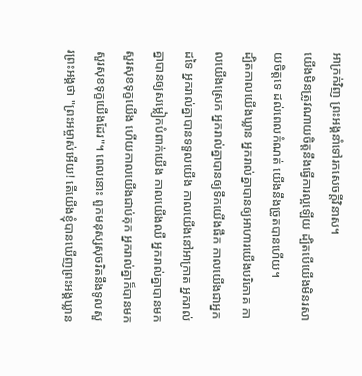អាក្រក់វិញ ព្រះអង្គនាំទៅរកសេចក្ដីវិនាស។
យើងមិនត្រូវណាយចិត្តនឹងធ្វើការល្អឡើយ ដ្បិតបើយើងមិនរសាយចិត្តទេ ដល់ពេលកំណត់ យើងនឹងច្រូតបានហើយ។
ដ្បិតកាលយើងឃ្លាន អ្នករាល់គ្នាបានឲ្យអាហារយើងបរិភោគ កាលយើងស្រេក អ្នករាល់គ្នាបានឲ្យទឹកយើងផឹក កាលយើងជាអ្នកដទៃ អ្នករាល់គ្នាបានទទួលយើង កាលយើងនៅអាក្រាត អ្នករាល់គ្នាបានឲ្យសម្លៀកបំពាក់យើង កាលយើងឈឺ អ្នករាល់គ្នាបានមកសួរសុខទុក្ខយើង ហើយកាលយើងជាប់គុក អ្នករាល់គ្នាក៏បានមកសួរសុខទុក្ខយើងដែរ"។ ពេលនោះ ពួកមនុស្សសុចរិតនឹងទូលសួរព្រះអង្គថា "ព្រះអម្ចាស់អើយ! តើយើងខ្ញុំបានឃើញព្រះអង្គឃ្លាន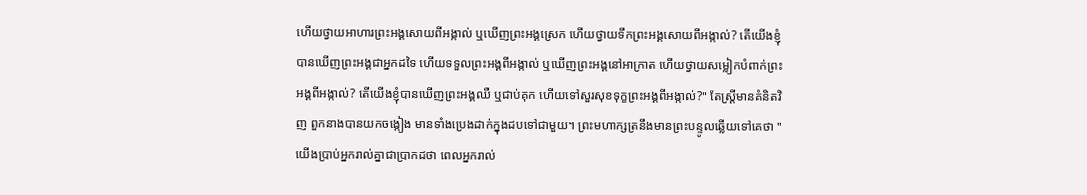ហើយថ្វាយអាហារព្រះអង្គសោយពីអង្កាល់ ឬឃើញព្រះអង្គស្រេក ហើយថ្វាយទឹកព្រះអង្គសោយពីអង្កាល់? តើយើងខ្ញុំបានឃើញព្រះអង្គជាអ្នកដទៃ ហើយទទួលព្រះអង្គពីអង្កាល់ ឬឃើញព្រះអង្គនៅអាក្រាត ហើយថ្វាយសម្លៀកបំពាក់ព្រះអង្គពីអង្កាល់? តើយើងខ្ញុំបានឃើញព្រះអង្គឈឺ ឬជាប់គុក ហើយទៅសួរសុខទុក្ខព្រះអង្គពីអង្កាល់?" តែស្ត្រីមានគំនិតវិញ ពួកនាងបានយកចង្កៀង មានទាំងប្រេងដាក់ក្នុងដបទៅជាមួយ។ ព្រះមហាក្សត្រនឹងមានព្រះបន្ទូលឆ្លើយទៅគេថា "យើងប្រាប់អ្នករាល់គ្នាជាប្រាកដថា ពេលអ្នករាល់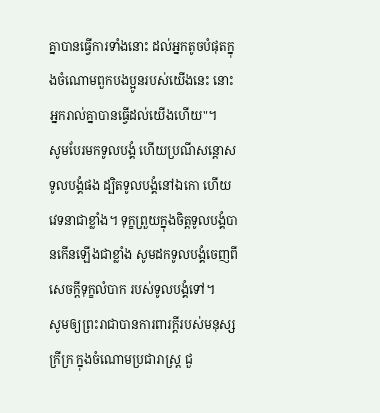គ្នាបានធ្វើការទាំងនោះ ដល់អ្នកតូចបំផុតក្នុងចំណោមពួកបងប្អូនរបស់យើងនេះ នោះអ្នករាល់គ្នាបានធ្វើដល់យើងហើយ"។
សូមបែរមកទូលបង្គំ ហើយប្រណីសន្ដោសទូលបង្គំផង ដ្បិតទូលបង្គំនៅឯកោ ហើយវេទនាជាខ្លាំង។ ទុក្ខព្រួយក្នុងចិត្តទូលបង្គំបានកើនឡើងជាខ្លាំង សូមដកទូលបង្គំចេញពីសេចក្ដីទុក្ខលំបាក របស់ទូលបង្គំទៅ។
សូមឲ្យព្រះរាជាបានការពារក្ដីរបស់មនុស្សក្រីក្រ ក្នុងចំណោមប្រជារាស្ត្រ ជួ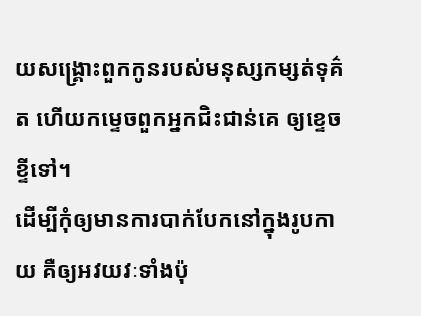យសង្គ្រោះពួកកូនរបស់មនុស្សកម្សត់ទុគ៌ត ហើយកម្ទេចពួកអ្នកជិះជាន់គេ ឲ្យខ្ទេចខ្ទីទៅ។
ដើម្បីកុំឲ្យមានការបាក់បែកនៅក្នុងរូបកាយ គឺឲ្យអវយវៈទាំងប៉ុ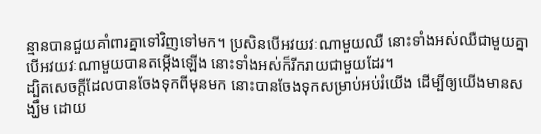ន្មានបានជួយគាំពារគ្នាទៅវិញទៅមក។ ប្រសិនបើអវយវៈណាមួយឈឺ នោះទាំងអស់ឈឺជាមួយគ្នា បើអវយវៈណាមួយបានតម្កើងឡើង នោះទាំងអស់ក៏រីករាយជាមួយដែរ។
ដ្បិតសេចក្តីដែលបានចែងទុកពីមុនមក នោះបានចែងទុកសម្រាប់អប់រំយើង ដើម្បីឲ្យយើងមានសង្ឃឹម ដោយ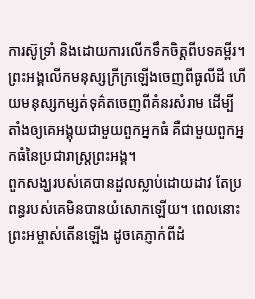ការស៊ូទ្រាំ និងដោយការលើកទឹកចិត្តពីបទគម្ពីរ។
ព្រះអង្គលើកមនុស្សក្រីក្រឡើងចេញពីធូលីដី ហើយមនុស្សកម្សត់ទុគ៌តចេញពីគំនរសំរាម ដើម្បីតាំងឲ្យគេអង្គុយជាមួយពួកអ្នកធំ គឺជាមួយពួកអ្នកធំនៃប្រជារាស្ត្រព្រះអង្គ។
ពួកសង្ឃរបស់គេបានដួលស្លាប់ដោយដាវ តែប្រពន្ធរបស់គេមិនបានយំសោកឡើយ។ ពេលនោះ ព្រះអម្ចាស់តើនឡើង ដូចគេភ្ញាក់ពីដំ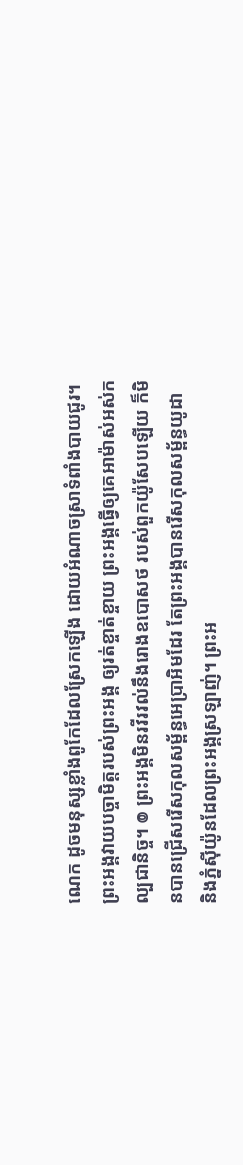ណេក ដូចមនុស្សខ្លាំងពូកែដែលស្រែកឡើង ដោយអំណាចស្រាទំពាំងបាយជូរ។ ព្រះអង្គវាយបច្ចាមិត្តរបស់ព្រះអង្គ ឲ្យរត់ខ្ចាត់ខ្ចាយ ព្រះអង្គធ្វើឲ្យគេអាម៉ាស់អស់កល្បជានិច្ច។ ៙ ព្រះអង្គមិនរវីរវល់នឹងរោងឧបោសថ របស់ពួកយ៉ូសែបឡើយ ក៏មិនបានជ្រើសរើសកុលសម្ព័ន្ធអេប្រាអិមដែរ តែព្រះអង្គបានរើសកុលសម្ព័ន្ធយូដា និងភ្នំស៊ីយ៉ូនដែលព្រះអង្គស្រឡាញ់។ ព្រះអ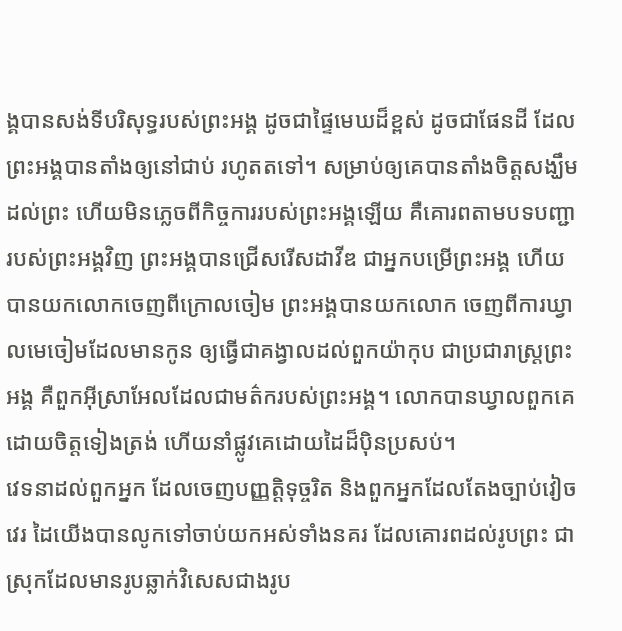ង្គបានសង់ទីបរិសុទ្ធរបស់ព្រះអង្គ ដូចជាផ្ទៃមេឃដ៏ខ្ពស់ ដូចជាផែនដី ដែលព្រះអង្គបានតាំងឲ្យនៅជាប់ រហូតតទៅ។ សម្រាប់ឲ្យគេបានតាំងចិត្តសង្ឃឹមដល់ព្រះ ហើយមិនភ្លេចពីកិច្ចការរបស់ព្រះអង្គឡើយ គឺគោរពតាមបទបញ្ជារបស់ព្រះអង្គវិញ ព្រះអង្គបានជ្រើសរើសដាវីឌ ជាអ្នកបម្រើព្រះអង្គ ហើយបានយកលោកចេញពីក្រោលចៀម ព្រះអង្គបានយកលោក ចេញពីការឃ្វាលមេចៀមដែលមានកូន ឲ្យធ្វើជាគង្វាលដល់ពួកយ៉ាកុប ជាប្រជារាស្ត្រព្រះអង្គ គឺពួកអ៊ីស្រាអែលដែលជាមត៌ករបស់ព្រះអង្គ។ លោកបានឃ្វាលពួកគេដោយចិត្តទៀងត្រង់ ហើយនាំផ្លូវគេដោយដៃដ៏ប៉ិនប្រសប់។
វេទនាដល់ពួកអ្នក ដែលចេញបញ្ញត្តិទុច្ចរិត និងពួកអ្នកដែលតែងច្បាប់វៀចវេរ ដៃយើងបានលូកទៅចាប់យកអស់ទាំងនគរ ដែលគោរពដល់រូបព្រះ ជាស្រុកដែលមានរូបឆ្លាក់វិសេសជាងរូប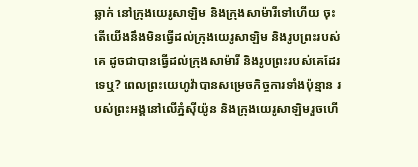ឆ្លាក់ នៅក្រុងយេរូសាឡិម និងក្រុងសាម៉ារីទៅហើយ ចុះតើយើងនឹងមិនធ្វើដល់ក្រុងយេរូសាឡិម និងរូបព្រះរបស់គេ ដូចជាបានធ្វើដល់ក្រុងសាម៉ារី និងរូបព្រះរបស់គេដែរទេឬ? ពេលព្រះយេហូវ៉ាបានសម្រេចកិច្ចការទាំងប៉ុន្មាន របស់ព្រះអង្គនៅលើភ្នំស៊ីយ៉ូន និងក្រុងយេរូសាឡិមរួចហើ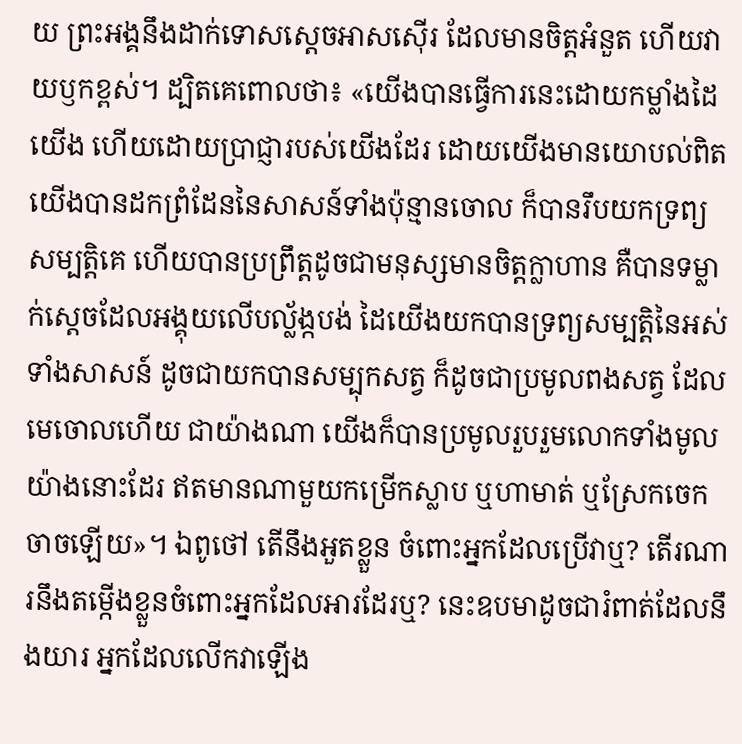យ ព្រះអង្គនឹងដាក់ទោសស្តេចអាសស៊ើរ ដែលមានចិត្តអំនួត ហើយវាយឫកខ្ពស់។ ដ្បិតគេពោលថា៖ «យើងបានធ្វើការនេះដោយកម្លាំងដៃយើង ហើយដោយប្រាជ្ញារបស់យើងដែរ ដោយយើងមានយោបល់ពិត យើងបានដកព្រំដែននៃសាសន៍ទាំងប៉ុន្មានចោល ក៏បានរឹបយកទ្រព្យសម្បត្តិគេ ហើយបានប្រព្រឹត្តដូចជាមនុស្សមានចិត្តក្លាហាន គឺបានទម្លាក់ស្តេចដែលអង្គុយលើបល្ល័ង្កបង់ ដៃយើងយកបានទ្រព្យសម្បត្តិនៃអស់ទាំងសាសន៍ ដូចជាយកបានសម្បុកសត្វ ក៏ដូចជាប្រមូលពងសត្វ ដែលមេចោលហើយ ជាយ៉ាងណា យើងក៏បានប្រមូលរួបរួមលោកទាំងមូលយ៉ាងនោះដែរ ឥតមានណាមួយកម្រើកស្លាប ឬហាមាត់ ឬស្រែកចេកចាចឡើយ»។ ឯពូថៅ តើនឹងអួតខ្លួន ចំពោះអ្នកដែលប្រើវាឬ? តើរណារនឹងតម្កើងខ្លួនចំពោះអ្នកដែលអារដែរឬ? នេះឧបមាដូចជារំពាត់ដែលនឹងយារ អ្នកដែលលើកវាឡើង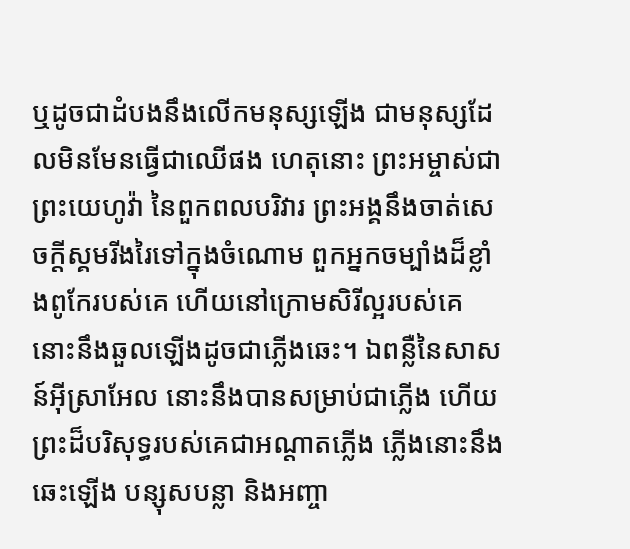ឬដូចជាដំបងនឹងលើកមនុស្សឡើង ជាមនុស្សដែលមិនមែនធ្វើជាឈើផង ហេតុនោះ ព្រះអម្ចាស់ជាព្រះយេហូវ៉ា នៃពួកពលបរិវារ ព្រះអង្គនឹងចាត់សេចក្ដីស្គមរីងរៃទៅក្នុងចំណោម ពួកអ្នកចម្បាំងដ៏ខ្លាំងពូកែរបស់គេ ហើយនៅក្រោមសិរីល្អរបស់គេ នោះនឹងឆួលឡើងដូចជាភ្លើងឆេះ។ ឯពន្លឺនៃសាសន៍អ៊ីស្រាអែល នោះនឹងបានសម្រាប់ជាភ្លើង ហើយព្រះដ៏បរិសុទ្ធរបស់គេជាអណ្ដាតភ្លើង ភ្លើងនោះនឹងឆេះឡើង បន្សុសបន្លា និងអញ្ចា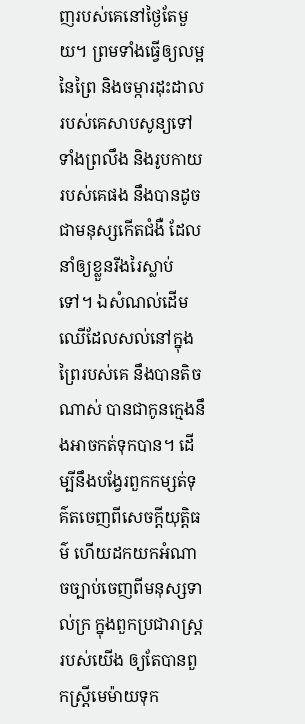ញរបស់គេនៅថ្ងៃតែមួយ។ ព្រមទាំងធ្វើឲ្យលម្អនៃព្រៃ និងចម្ការដុះដាលរបស់គេសាបសូន្យទៅ ទាំងព្រលឹង និងរូបកាយរបស់គេផង នឹងបានដូចជាមនុស្សកើតជំងឺ ដែលនាំឲ្យខ្លួនរីងរៃស្លាប់ទៅ។ ឯសំណល់ដើមឈើដែលសល់នៅក្នុងព្រៃរបស់គេ នឹងបានតិចណាស់ បានជាកូនក្មេងនឹងអាចកត់ទុកបាន។ ដើម្បីនឹងបង្វែរពួកកម្សត់ទុគ៌តចេញពីសេចក្ដីយុត្តិធម៌ ហើយដកយកអំណាចច្បាប់ចេញពីមនុស្សទាល់ក្រ ក្នុងពួកប្រជារាស្ត្ររបស់យើង ឲ្យតែបានពួកស្ត្រីមេម៉ាយទុក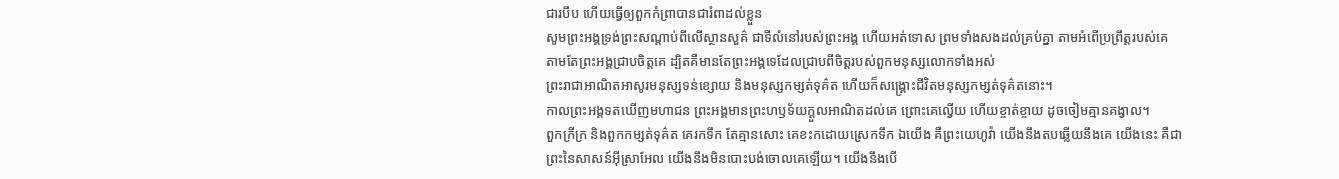ជារបឹប ហើយធ្វើឲ្យពួកកំព្រាបានជារំពាដល់ខ្លួន
សូមព្រះអង្គទ្រង់ព្រះសណ្ដាប់ពីលើស្ថានសួគ៌ ជាទីលំនៅរបស់ព្រះអង្គ ហើយអត់ទោស ព្រមទាំងសងដល់គ្រប់គ្នា តាមអំពើប្រព្រឹត្តរបស់គេ តាមតែព្រះអង្គជ្រាបចិត្តគេ ដ្បិតគឺមានតែព្រះអង្គទេដែលជ្រាបពីចិត្តរបស់ពួកមនុស្សលោកទាំងអស់
ព្រះរាជាអាណិតអាសូរមនុស្សទន់ខ្សោយ និងមនុស្សកម្សត់ទុគ៌ត ហើយក៏សង្គ្រោះជីវិតមនុស្សកម្សត់ទុគ៌តនោះ។
កាលព្រះអង្គទតឃើញមហាជន ព្រះអង្គមានព្រះហឫទ័យក្តួលអាណិតដល់គេ ព្រោះគេល្វើយ ហើយខ្ចាត់ខ្ចាយ ដូចចៀមគ្មានគង្វាល។
ពួកក្រីក្រ និងពួកកម្សត់ទុគ៌ត គេរកទឹក តែគ្មានសោះ គេខះកដោយស្រេកទឹក ឯយើង គឺព្រះយេហូវ៉ា យើងនឹងតបឆ្លើយនឹងគេ យើងនេះ គឺជាព្រះនៃសាសន៍អ៊ីស្រាអែល យើងនឹងមិនបោះបង់ចោលគេឡើយ។ យើងនឹងបើ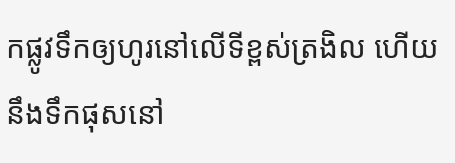កផ្លូវទឹកឲ្យហូរនៅលើទីខ្ពស់ត្រងិល ហើយនឹងទឹកផុសនៅ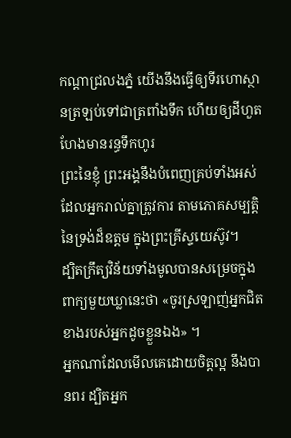កណ្ដាជ្រលងភ្នំ យើងនឹងធ្វើឲ្យទីរហោស្ថានត្រឡប់ទៅជាត្រពាំងទឹក ហើយឲ្យដីហួតហែងមានរន្ធទឹកហូរ
ព្រះនៃខ្ញុំ ព្រះអង្គនឹងបំពេញគ្រប់ទាំងអស់ដែលអ្នករាល់គ្នាត្រូវការ តាមភោគសម្បត្តិនៃទ្រង់ដ៏ឧត្តម ក្នុងព្រះគ្រីស្ទយេស៊ូវ។
ដ្បិតក្រឹត្យវិន័យទាំងមូលបានសម្រេចក្នុងពាក្យមួយឃ្លានេះថា «ចូរស្រឡាញ់អ្នកជិតខាងរបស់អ្នកដូចខ្លួនឯង» ។
អ្នកណាដែលមើលគេដោយចិត្តល្អ នឹងបានពរ ដ្បិតអ្នក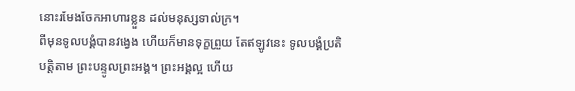នោះរមែងចែកអាហារខ្លួន ដល់មនុស្សទាល់ក្រ។
ពីមុនទូលបង្គំបានវង្វេង ហើយក៏មានទុក្ខព្រួយ តែឥឡូវនេះ ទូលបង្គំប្រតិបត្តិតាម ព្រះបន្ទូលព្រះអង្គ។ ព្រះអង្គល្អ ហើយ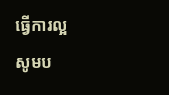ធ្វើការល្អ សូមប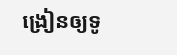ង្រៀនឲ្យទូ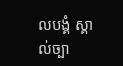លបង្គំ ស្គាល់ច្បា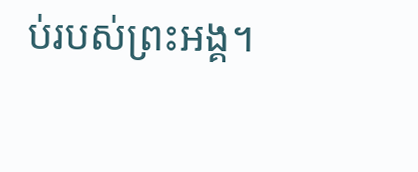ប់របស់ព្រះអង្គ។